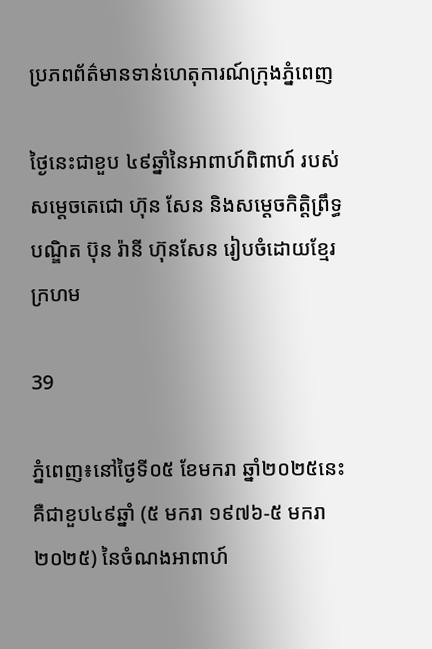ប្រភពព័ត៌មានទាន់ហេតុការណ៍ក្រុងភ្នំពេញ

ថ្ងៃនេះជាខួប ៤៩ឆ្នាំនៃអាពាហ៍ពិពាហ៍ របស់សម្តេចតេជោ ហ៊ុន សែន និងសម្តេចកិត្តិព្រឹទ្ធបណ្ឌិត ប៊ុន រ៉ានី ហ៊ុនសែន រៀបចំដោយខ្មែរក្រហម

39

ភ្នំពេញ៖នៅថ្ងៃទី០៥ ខែមករា ឆ្នាំ២០២៥នេះ គឺជាខួប៤៩ឆ្នាំ (៥ មករា ១៩៧៦-៥ មករា ២០២៥) នៃចំណងអាពាហ៍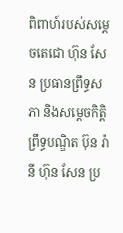ពិពាហ៍របស់សម្តេចតេជោ ហ៊ុន សែន ប្រធានព្រឹទ្ធសភា និងសម្តេចកិត្តិព្រឹទ្ធបណ្ឌិត ប៊ុន រ៉ានី ហ៊ុន សែន ប្រ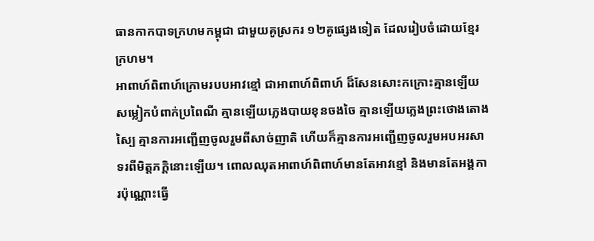ធានកាកបាទក្រហមកម្ពុជា ជាមួយគូស្រករ ១២គូផ្សេងទៀត ដែលរៀបចំដោយខ្មែរក្រហម។
អាពាហ៍ពិពាហ៍ក្រោមរបបអាវខ្មៅ ជាអាពាហ៍ពិពាហ៍ ដ៏សែនសោះកក្រោះគ្មានឡើយសម្លៀកបំពាក់ប្រពៃណី គ្មានឡើយភ្លេងបាយខុនចងចៃ គ្មានឡើយភ្លេងព្រះថោងតោងស្បៃ គ្មានការអញ្ជើញចូលរួមពីសាច់ញាតិ ហើយក៏គ្មានការអញ្ជើញចូលរួមអបអរសាទរពីមិត្តភក្តិនោះឡើយ។ ពោលឈុតអាពាហ៍ពិពាហ៍មានតែអាវខ្មៅ និងមានតែអង្គការប៉ុណ្ណោះធ្វើ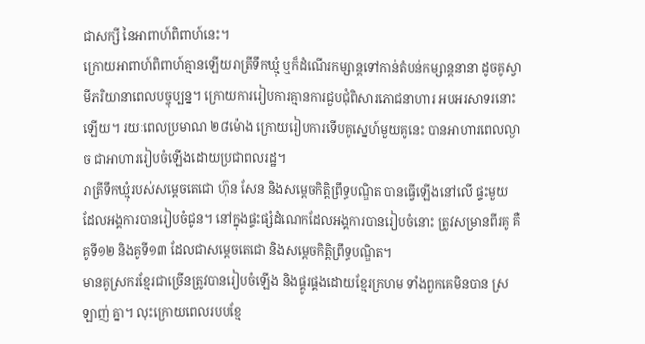ជាសក្សី នៃអាពាហ៍ពិពាហ៍នេះ។
ក្រោយអាពាហ៍ពិពាហ៍គ្មានឡើយរាត្រីទឹកឃ្មុំ ឬក៏ដំណើរកម្សាន្តទៅកាន់តំបន់កម្សាន្តនានា ដូចគូស្វាមីភរិយានាពេលបច្ចុប្បន្ន។ ក្រោយការរៀបការគ្មានការជួបជុំពិសារភោជនាហារ អបអរសាទរនោះឡើយ។ រយៈពេលប្រមាណ ២៨ម៉ោង ក្រោយរៀបការទើបគូស្នេហ៍មួយគូនេះ បានអាហារពេលល្ងាច ជាអាហាររៀបចំឡើងដោយប្រជាពលរដ្ឋ។
រាត្រីទឹកឃ្មុំរបស់សម្តេចតេជោ ហ៊ុន សែន និងសម្តេចកិត្តិព្រឹទ្ធបណ្ឌិត បានធ្វើឡើងនៅលើ ផ្ទះមួយ ដែលអង្គការបានរៀបចំជូន។ នៅក្នុងផ្ទះផ្សំដំណេកដែលអង្គការបានរៀបចំនោះ ត្រូវសម្រានពីរគូ គឺគូទី១២ និងគូទី១៣ ដែលជាសម្តេចតេជោ និងសម្តេចកិត្តិព្រឹទ្ធបណ្ឌិត។
មានគូស្រករខ្មែរជាច្រើនត្រូវបានរៀបចំឡើង និងផ្គូរផ្គងដោយខ្មែរក្រហម ទាំងពួកគេមិនបាន ស្រឡាញ់ គ្នា។ លុះក្រោយពេលរបបខ្មែ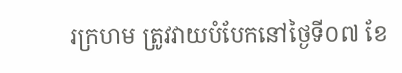រក្រហម ត្រូវវាយបំបែកនៅថ្ងៃទី០៧ ខែ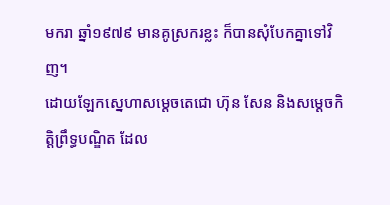មករា ឆ្នាំ១៩៧៩ មានគូស្រករខ្លះ ក៏បានសុំបែកគ្នាទៅវិញ។
ដោយឡែកស្នេហាសម្តេចតេជោ ហ៊ុន សែន និងសម្តេចកិត្តិព្រឹទ្ធបណ្ឌិត ដែល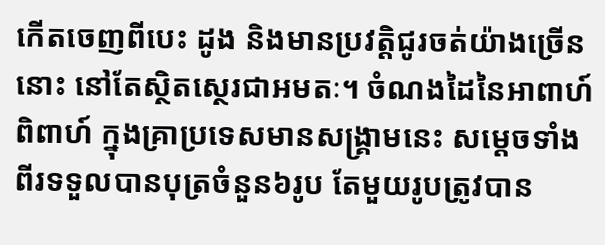កើតចេញពីបេះ ដូង និងមានប្រវត្តិជូរចត់យ៉ាងច្រើននោះ នៅតែស្ថិតស្ថេរជាអមតៈ។ ចំណងដៃនៃអាពាហ៍ ពិពាហ៍ ក្នុងគ្រាប្រទេសមានសង្គ្រាមនេះ សម្តេចទាំងពីរទទួលបានបុត្រចំនួន៦រូប តែមួយរូបត្រូវបាន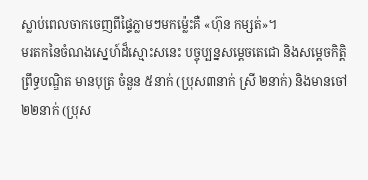ស្លាប់ពេលចាកចេញពីផ្ទៃភ្លាមៗមកម្ល៉េះគឺ «ហ៊ុន កម្សត់»។
មរតកនៃចំណងស្នេហ៍ដ៏ស្មោះសនេះ បច្ចុប្បន្នសម្តេចតេជោ និងសម្តេចកិត្តិព្រឹទ្ធបណ្ឌិត មានបុត្រ ចំនួន ៥នាក់ (ប្រុស៣នាក់ ស្រី ២នាក់) និងមានចៅ ២២នាក់ (ប្រុស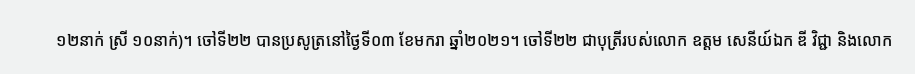១២នាក់ ស្រី ១០នាក់)។ ចៅទី២២ បានប្រសូត្រនៅថ្ងៃទី០៣ ខែមករា ឆ្នាំ២០២១។ ចៅទី២២ ជាបុត្រីរបស់លោក ឧត្តម សេនីយ៍ឯក ឌី វិជ្ជា និងលោក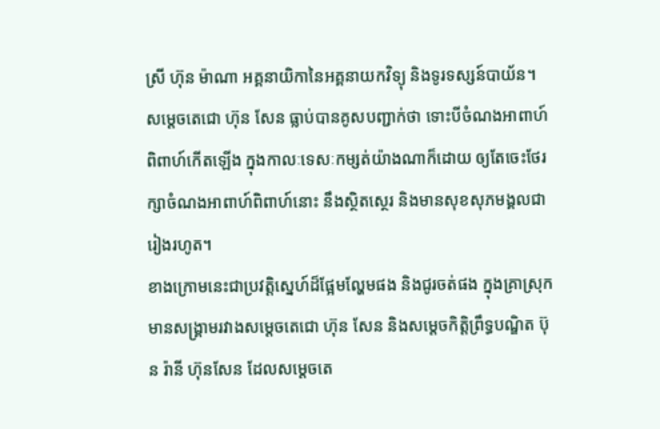ស្រី ហ៊ុន ម៉ាណា អគ្គនាយិកានៃអគ្គនាយកវិទ្យុ និងទូរទស្សន៍បាយ័ន។
សម្តេចតេជោ ហ៊ុន សែន ធ្លាប់បានគូសបញ្ជាក់ថា ទោះបីចំណងអាពាហ៍ពិពាហ៍កើតឡើង ក្នុងកាលៈទេសៈកម្សត់យ៉ាងណាក៏ដោយ ឲ្យតែចេះថែរក្សាចំណងអាពាហ៍ពិពាហ៍នោះ នឹងស្ថិតស្ថេរ និងមានសុខសុភមង្គលជារៀងរហូត។
ខាងក្រោមនេះជាប្រវត្តិស្នេហ៍ដ៏ផ្អែមល្ហែមផង និងជូរចត់ផង ក្នុងគ្រាស្រុកមានសង្រ្គាមរវាងសម្តេចតេជោ ហ៊ុន សែន និងសម្តេចកិត្តិព្រឹទ្ធបណ្ឌិត ប៊ុន រ៉ានី ហ៊ុនសែន ដែលសម្តេចតេ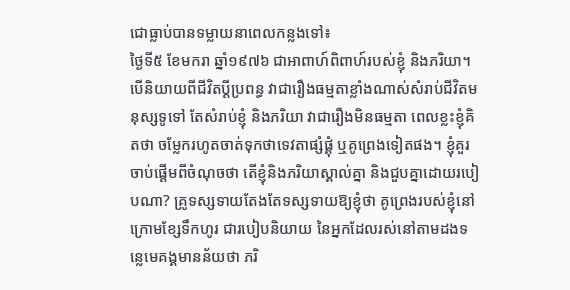ជោធ្លាប់បានទម្លាយនាពេលកន្លងទៅ៖
ថ្ងៃទី៥ ខែមករា ឆ្នាំ១៩៧៦ ជាអាពាហ៍ពិពាហ៍របស់ខ្ញុំ និងភរិយា។ បើនិយាយពីជីវិតប្តីប្រពន្ធ វាជារឿងធម្មតាខ្លាំងណាស់សំរាប់ជីវិតមនុស្សទូទៅ តែសំរាប់ខ្ញុំ និងភរិយា វាជារឿងមិនធម្មតា ពេលខ្លះខ្ញុំគិតថា ចម្លែករហូតចាត់ទុកថាទេវតាផ្សំផ្គុំ ឬគូព្រេងទៀតផង។ ខ្ញុំគួរចាប់ផ្តើមពីចំណុចថា តើខ្ញុំនិងភរិយាស្គាល់គ្នា និងជួបគ្នាដោយរបៀបណា? គ្រូទស្សទាយតែងតែទស្សទាយឱ្យខ្ញុំថា គូព្រេងរបស់ខ្ញុំនៅក្រោមខ្សែទឹកហូរ ជារបៀបនិយាយ នៃអ្នកដែលរស់នៅតាមដងទន្លេមេគង្គមានន័យថា ភរិ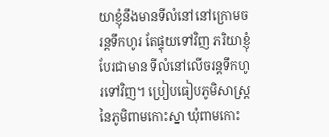យាខ្ញុំនឹងមានទីលំនៅនៅក្រោមចរន្តទឹកហូរ តែផ្ទុយទៅវិញ ភរិយាខ្ញុំបែរជាមាន ទីលំនៅលើចរន្តទឹកហូរទៅវិញ។ ប្រៀបធៀបភូមិសាស្រ្តនៃភូមិពាមកោះស្នា ឃុំពាមកោះ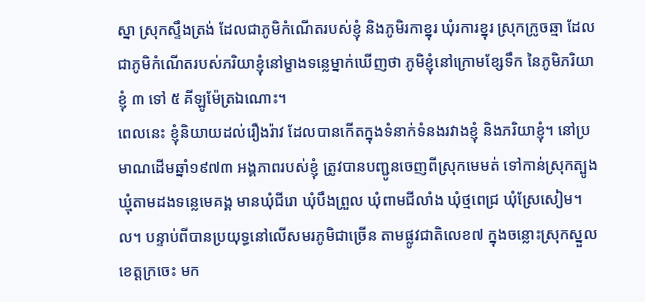ស្នា ស្រុកស្ទឹងត្រង់ ដែលជាភូមិកំណើតរបស់ខ្ញុំ និងភូមិរកាខ្នុរ ឃុំរការខ្នុរ ស្រុកក្រូចឆ្មា ដែលជាភូមិកំណើតរបស់ភរិយាខ្ញុំនៅម្ខាងទន្លេម្នាក់ឃើញថា ភូមិខ្ញុំនៅក្រោមខ្សែទឹក នៃភូមិភរិយាខ្ញុំ ៣ ទៅ ៥ គីឡូម៉ែត្រឯណោះ។
ពេលនេះ ខ្ញុំនិយាយដល់រឿងរ៉ាវ ដែលបានកើតក្នុងទំនាក់ទំនងរវាងខ្ញុំ និងភរិយាខ្ញុំ។ នៅប្រមាណដើមឆ្នាំ១៩៧៣ អង្គភាពរបស់ខ្ញុំ ត្រូវបានបញ្ជូនចេញពីស្រុកមេមត់ ទៅកាន់ស្រុកត្បូងឃ្មុំតាមដងទន្លេមេគង្គ មានឃុំជីរោ ឃុំបឹងព្រួល ឃុំពាមជីលាំង ឃុំថ្មពេជ្រ ឃុំស្រែសៀម។ល។ បន្ទាប់ពីបានប្រយុទ្ធនៅលើសមរភូមិជាច្រើន តាមផ្លូវជាតិលេខ៧ ក្នុងចន្លោះស្រុកស្នួល ខេត្តក្រចេះ មក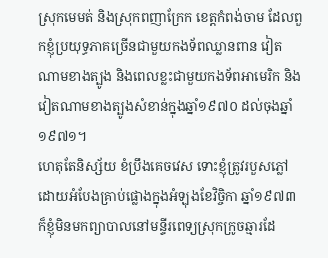ស្រុកមេមត់ និងស្រុកពញាក្រែក ខេត្តកំពង់ចាម ដែលពួកខ្ញុំប្រយុទ្ធភាគច្រើនជាមួយកងទ័ពឈ្លានពាន វៀតណាមខាងត្បូង និងពេលខ្លះជាមួយកងទ័ពអាមេរិក និងវៀតណាមខាងត្បូងសំខាន់ក្នុងឆ្នាំ១៩៧០ ដល់ចុងឆ្នាំ១៩៧១។
ហេតុតែនិស្ស័យ ខំប្រឹងគេចវេស ទោះខ្ញុំត្រូវរបួសភ្លៅដោយអំបែងគ្រាប់ផ្លោងក្នុងអំឡុងខែវិច្ចិកា ឆ្នាំ១៩៧៣ ក៏ខ្ញុំមិនមកព្យាបាលនៅមន្ទីរពេទ្យស្រុកក្រូចឆ្មារដែ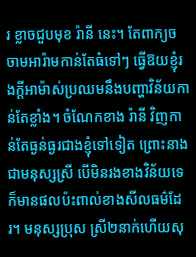រ ខ្លាចជួបមុខ រ៉ានី នេះ។ តែពាក្យចចាមអារ៉ាមកាន់តែធំទៅៗ ធ្វើឱយខ្ញុំរងក្តីអាម៉ាស់ប្រឈមនឹងបញ្ហាវិន័យកាន់តែខ្លាំង។ ចំណែកខាង រ៉ានី វិញកាន់តែធ្ងន់ធ្ងរជាងខ្ញុំទៅទៀត ព្រោះនាងជាមនុស្សស្រី បើមិនរងខាងវិន័យទេ ក៏មានផលប៉ះពាល់ខាងសីលធម៌ដែរ។ មនុស្សប្រុស ស្រី២នាក់ហើយសុ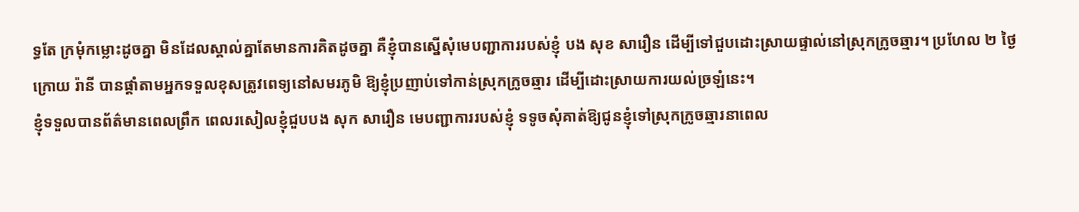ទ្ធតែ ក្រមុំកម្លោះដូចគ្នា មិនដែលស្គាល់គ្នាតែមានការគិតដូចគ្នា គឺខ្ញុំបានស្នើសុំមេបញ្ជាការរបស់ខ្ញុំ បង សុខ សារឿន ដើម្បីទៅជួបដោះស្រាយផ្ទាល់នៅស្រុកក្រូចឆ្មារ។ ប្រហែល ២ ថ្ងៃក្រោយ រ៉ានី បានផ្តាំតាមអ្នកទទួលខុសត្រូវពេទ្យនៅសមរភូមិ ឱ្យខ្ញុំប្រញាប់ទៅកាន់ស្រុកក្រូចឆ្មារ ដើម្បីដោះស្រាយការយល់ច្រឡំនេះ។
ខ្ញុំទទួលបានព័ត៌មានពេលព្រឹក ពេលរសៀលខ្ញុំជួបបង សុក សារឿន មេបញ្ជាការរបស់ខ្ញុំ ទទូចសុំគាត់ឱ្យជូនខ្ញុំទៅស្រុកក្រូចឆ្មារនាពេល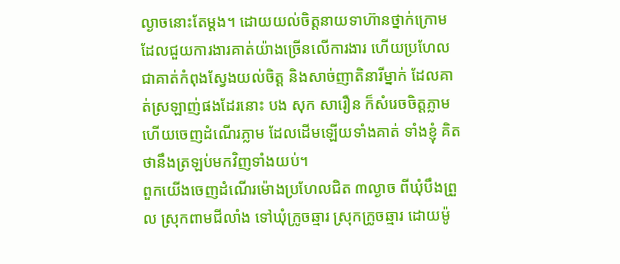ល្ងាចនោះតែម្ដង។ ដោយយល់ចិត្តនាយទាហ៊ានថ្នាក់ក្រោម ដែលជួយការងារគាត់យ៉ាងច្រើនលើការងារ ហើយប្រហែលជាគាត់កំពុងស្វែងយល់ចិត្ត និងសាច់ញាតិនារីម្នាក់ ដែលគាត់ស្រឡាញ់ផងដែរនោះ បង សុក សារឿន ក៏សំរេចចិត្តភ្លាមហើយចេញដំណើរភ្លាម ដែលដើមឡើយទាំងគាត់ ទាំងខ្ញុំ គិតថានឹងត្រឡប់មកវិញទាំងយប់។
ពួកយើងចេញដំណើរម៉ោងប្រហែលជិត ៣ល្ងាច ពីឃុំបឹងព្រួល ស្រុកពាមជីលាំង ទៅឃុំក្រូចឆ្មារ ស្រុកក្រូចឆ្មារ ដោយម៉ូ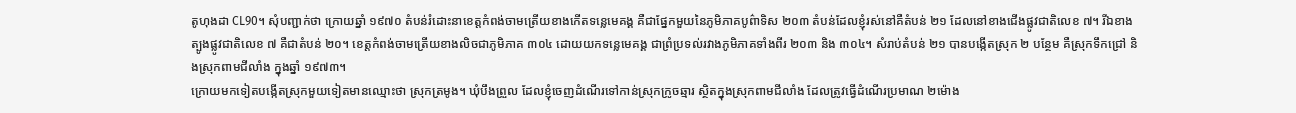តូហុងដា CL90។ សុំបញ្ជាក់ថា ក្រោយឆ្នាំ ១៩៧០ តំបន់រំដោះនាខេត្តកំពង់ចាមត្រើយខាងកើតទន្លេមេគង្គ គឺជាផ្នែកមួយនៃភូមិភាគបូព៌ាទិស ២០៣ តំបន់ដែលខ្ញុំរស់នៅគឺតំបន់ ២១ ដែលនៅខាងជើងផ្លូវជាតិលេខ ៧។ រីឯខាងត្បូងផ្លូវជាតិលេខ ៧ គឺជាតំបន់ ២០។ ខេត្តកំពង់ចាមត្រើយខាងលិចជាភូមិភាគ ៣០៤ ដោយយកទន្លេមេគង្គ ជាព្រំប្រទល់រវាងភូមិភាគទាំងពីរ ២០៣ និង ៣០៤។ សំរាប់តំបន់ ២១ បានបង្កើតស្រុក ២ បន្ថែម គឺស្រុកទឹកជ្រៅ និងស្រុកពាមជីលាំង ក្នុងឆ្នាំ ១៩៧៣។
ក្រោយមកទៀតបង្កើតស្រុកមួយទៀតមានឈ្មោះថា ស្រុកត្រមូង។ ឃុំបឹងព្រួល ដែលខ្ញុំចេញដំណើរទៅកាន់ស្រុកក្រូចឆ្មារ ស្ថិតក្នុងស្រុកពាមជីលាំង ដែលត្រូវធ្វើដំណើរប្រមាណ ២ម៉ោង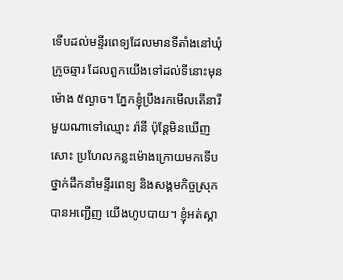ទើបដល់មន្ទីរពេទ្យដែលមានទីតាំងនៅឃុំក្រូចឆ្មារ ដែលពួកយើងទៅដល់ទីនោះមុនម៉ោង ៥ល្ងាច។ ភ្នែកខ្ញុំប្រឹងរកមើលតើនារីមួយណាទៅឈ្មោះ រ៉ានី ប៉ុន្តែមិនឃើញសោះ ប្រហែលកន្លះម៉ោងក្រោយមកទើបថ្នាក់ដឹកនាំមន្ទីរពេទ្យ និងសង្គមកិច្ចស្រុកបានអញ្ជើញ យើងហូបបាយ។ ខ្ញុំអត់ស្គា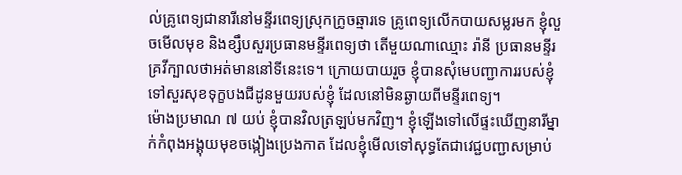ល់គ្រូពេទ្យជានារីនៅមន្ទីរពេទ្យស្រុកក្រូចឆ្មារទេ គ្រូពេទ្យលើកបាយសម្លរមក ខ្ញុំលួចមើលមុខ និងខ្សឹបសួរប្រធានមន្ទីរពេទ្យថា តើមួយណាឈ្មោះ រ៉ានី ប្រធានមន្ទីរគ្រវីក្បាលថាអត់មាននៅទីនេះទេ។ ក្រោយបាយរួច ខ្ញុំបានសុំមេបញ្ជាការរបស់ខ្ញុំទៅសួរសុខទុក្ខបងជីដូនមួយរបស់ខ្ញុំ ដែលនៅមិនឆ្ងាយពីមន្ទីរពេទ្យ។
ម៉ោងប្រមាណ ៧ យប់ ខ្ញុំបានវិលត្រឡប់មកវិញ។ ខ្ញុំឡើងទៅលើផ្ទះឃើញនារីម្នាក់កំពុងអង្គុយមុខចង្កៀងប្រេងកាត ដែលខ្ញុំមើលទៅសុទ្ធតែជាវេជ្ជបញ្ជាសម្រាប់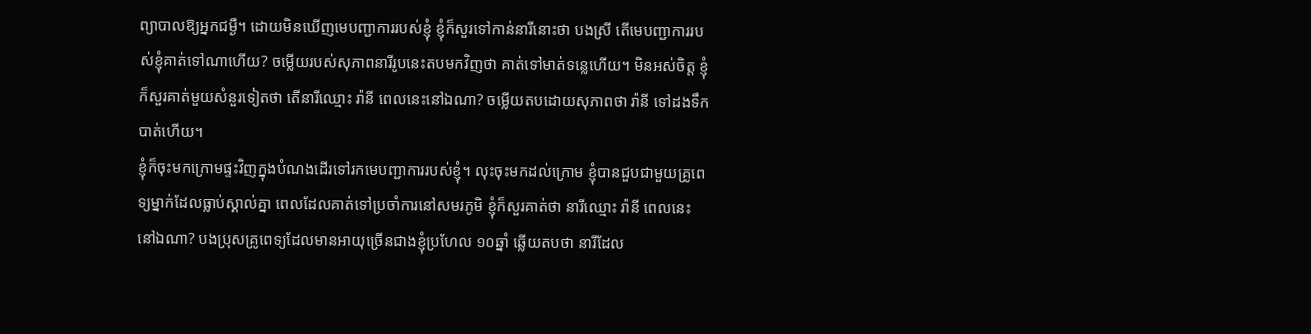ព្យាបាលឱ្យអ្នកជម្ងឺ។ ដោយមិនឃើញមេបញ្ជាការរបស់ខ្ញុំ ខ្ញុំក៏សួរទៅកាន់នារីនោះថា បងស្រី តើមេបញ្ជាការរបស់ខ្ញុំគាត់ទៅណាហើយ? ចម្លើយរបស់សុភាពនារីរូបនេះតបមកវិញថា គាត់ទៅមាត់ទន្លេហើយ។ មិនអស់ចិត្ត ខ្ញុំក៏សួរគាត់មួយសំនួរទៀតថា តើនារីឈ្មោះ រ៉ានី ពេលនេះនៅឯណា? ចម្លើយតបដោយសុភាពថា រ៉ានី ទៅដងទឹកបាត់ហើយ។
ខ្ញុំក៏ចុះមកក្រោមផ្ទះវិញក្នុងបំណងដើរទៅរកមេបញ្ជាការរបស់ខ្ញុំ។ លុះចុះមកដល់ក្រោម ខ្ញុំបានជួបជាមួយគ្រូពេទ្យម្នាក់ដែលធ្លាប់ស្គាល់គ្នា ពេលដែលគាត់ទៅប្រចាំការនៅសមរភូមិ ខ្ញុំក៏សួរគាត់ថា នារីឈ្មោះ រ៉ានី ពេលនេះនៅឯណា? បងប្រុសគ្រូពេទ្យដែលមានអាយុច្រើនជាងខ្ញុំប្រហែល ១០ឆ្នាំ ឆ្លើយតបថា នារីដែល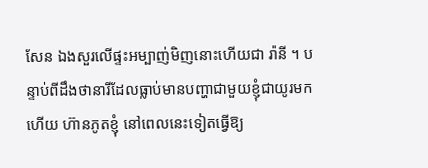សែន ឯងសួរលើផ្ទះអម្បាញ់មិញនោះហើយជា រ៉ានី ។ បន្ទាប់ពីដឹងថានារីដែលធ្លាប់មានបញ្ហាជាមួយខ្ញុំជាយូរមកហើយ ហ៊ានភូតខ្ញុំ នៅពេលនេះទៀតធ្វើឱ្យ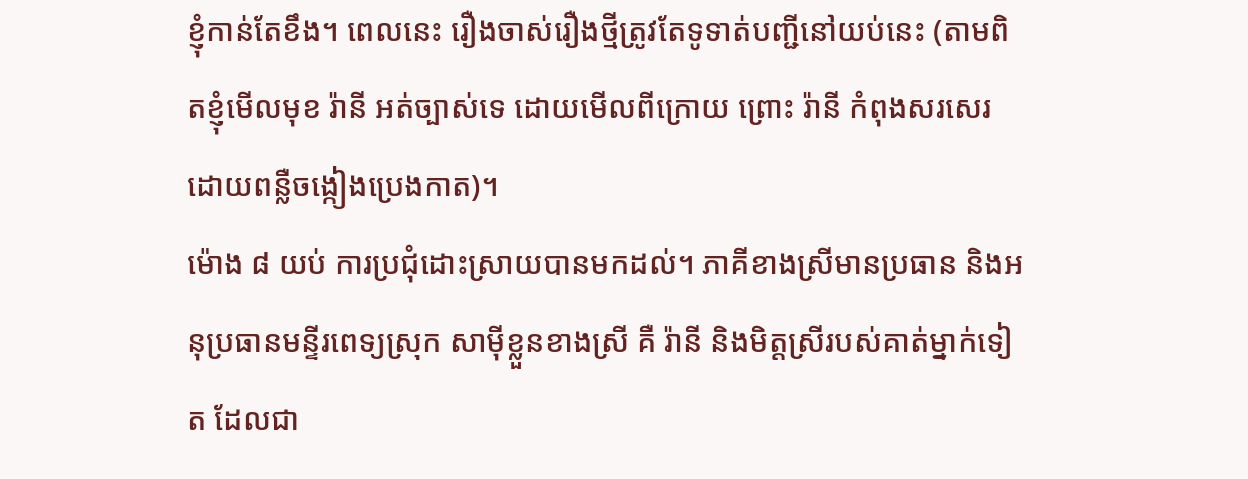ខ្ញុំកាន់តែខឹង។ ពេលនេះ រឿងចាស់រឿងថ្មីត្រូវតែទូទាត់បញ្ជីនៅយប់នេះ (តាមពិតខ្ញុំមើលមុខ រ៉ានី អត់ច្បាស់ទេ ដោយមើលពីក្រោយ ព្រោះ រ៉ានី កំពុងសរសេរដោយពន្លឺចង្កៀងប្រេងកាត)។
ម៉ោង ៨ យប់ ការប្រជុំដោះស្រាយបានមកដល់។ ភាគីខាងស្រីមានប្រធាន និងអនុប្រធានមន្ទីរពេទ្យស្រុក សាម៉ីខ្លួនខាងស្រី គឺ រ៉ានី និងមិត្តស្រីរបស់គាត់ម្នាក់ទៀត ដែលជា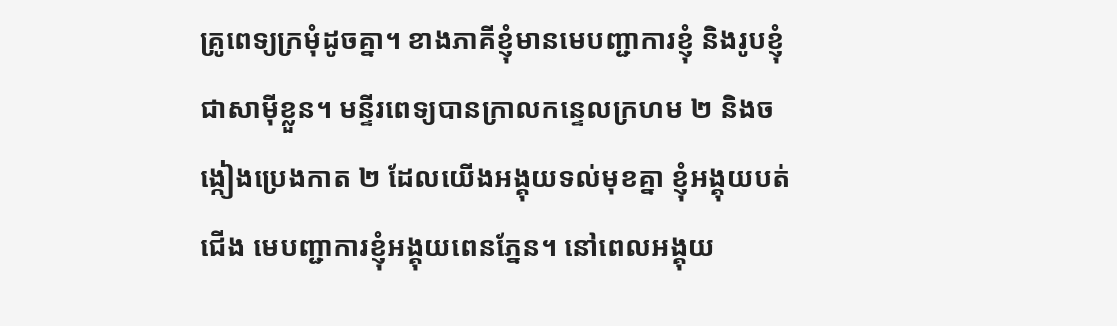គ្រូពេទ្យក្រមុំដូចគ្នា។ ខាងភាគីខ្ញុំមានមេបញ្ជាការខ្ញុំ និងរូបខ្ញុំជាសាម៉ីខ្លួន។ មន្ទីរពេទ្យបានក្រាលកន្ទេលក្រហម ២ និងចង្កៀងប្រេងកាត ២ ដែលយើងអង្គុយទល់មុខគ្នា ខ្ញុំអង្គុយបត់ជើង មេបញ្ជាការខ្ញុំអង្គុយពេនភ្នែន។ នៅពេលអង្គុយ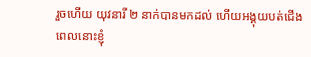រួចហើយ យុវនារី ២ នាក់បានមកដល់ ហើយអង្គុយបត់ជើង ពេលនោះខ្ញុំ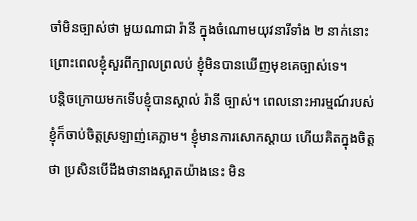ចាំមិនច្បាស់ថា មួយណាជា រ៉ានី ក្នុងចំណោមយុវនារីទាំង ២ នាក់នោះ ព្រោះពេលខ្ញុំសួរពីក្បាលព្រលប់ ខ្ញុំមិនបានឃើញមុខគេច្បាស់ទេ។
បន្តិចក្រោយមកទើបខ្ញុំបានស្គាល់ រ៉ានី ច្បាស់។ ពេលនោះអារម្មណ៍របស់ខ្ញុំក៏ចាប់ចិត្តស្រឡាញ់គេភ្លាម។ ខ្ញុំមានការសោកស្តាយ ហើយគិតក្នុងចិត្តថា ប្រសិនបើដឹងថានាងស្អាតយ៉ាងនេះ មិន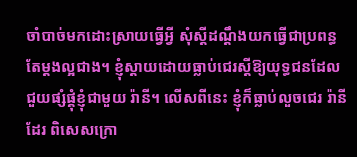ចាំបាច់មកដោះស្រាយធ្វើអ្វី សុំស្តីដណ្តឹងយកធ្វើជាប្រពន្ធតែម្តងល្អជាង។ ខ្ញុំស្តាយដោយធ្លាប់ជេរស្តីឱ្យយុទ្ធជនដែលជួយផ្សំផ្គុំខ្ញុំជាមួយ រ៉ានី។ លើសពីនេះ ខ្ញុំក៏ធ្លាប់លួចជេរ រ៉ានី ដែរ ពិសេសក្រោ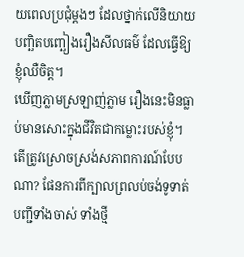យពេលប្រជុំម្តងៗ ដែលថ្នាក់លើនិយាយបញ្ឆិតបញ្ឆៀងរឿងសីលធម៌ ដែលធ្វើឱ្យខ្ញុំឈឺចិត្ត។
ឃើញភ្លាមស្រឡាញ់ភ្លាម រឿងនេះមិនធ្លាប់មានសោះក្នុងជីវិតជាកម្លោះរបស់ខ្ញុំ។ តើត្រូវស្រោចស្រង់សភាពការណ៍បែបណា? ផែនការពីក្បាលព្រលប់ចង់ទូទាត់បញ្ជីទាំងចាស់ ទាំងថ្មី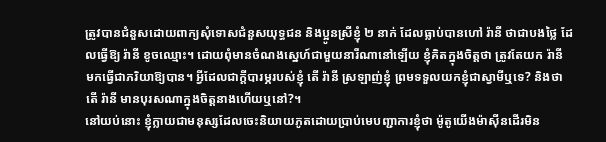ត្រូវបានជំនួសដោយពាក្យសុំទោសជំនួសយុទ្ធជន និងប្អូនស្រីខ្ញុំ ២ នាក់ ដែលធ្លាប់បានហៅ រ៉ានី ថាជាបងថ្លៃ ដែលធ្វើឱ្យ រ៉ានី ខូចឈ្មោះ។ ដោយពុំមានចំណងស្នេហ៍ជាមួយនារីណានៅឡើយ ខ្ញុំគិតក្នុងចិត្តថា ត្រូវតែយក រ៉ានី មកធ្វើជាភរិយាឱ្យបាន។ អ្វីដែលជាក្តីបារម្ភរបស់ខ្ញុំ តើ រ៉ានី ស្រឡាញ់ខ្ញុំ ព្រមទទួលយកខ្ញុំជាស្វាមីឬទេ? និងថា តើ រ៉ានី មានបុរសណាក្នុងចិត្តនាងហើយឬនៅ?។
នៅយប់នោះ ខ្ញុំក្លាយជាមនុស្សដែលចេះនិយាយភូតដោយប្រាប់មេបញ្ជាការខ្ញុំថា ម៉ូតូយើងម៉ាស៊ីនដើរមិន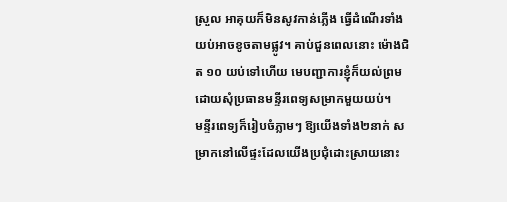ស្រួល អាគុយក៏មិនសូវកាន់ភ្លើង ធ្វើដំណើរទាំងយប់អាចខូចតាមផ្លូវ។ គាប់ជួនពេលនោះ ម៉ោងជិត ១០ យប់ទៅហើយ មេបញ្ជាការខ្ញុំក៏យល់ព្រម ដោយសុំប្រធានមន្ទីរពេទ្យសម្រាកមួយយប់។
មន្ទីរពេទ្យក៏រៀបចំភ្លាមៗ ឱ្យយើងទាំង២នាក់ សម្រាកនៅលើផ្ទះដែលយើងប្រជុំដោះស្រាយនោះ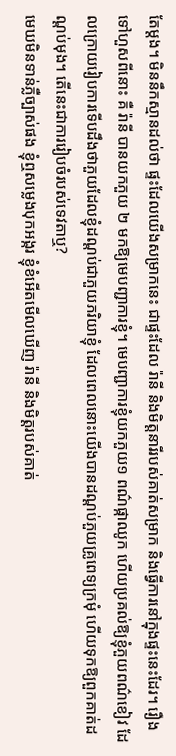តែម្ដង។ មិននឹកស្មានដល់ថា ផ្ទះដែលយើងសម្រាកនេះ ជាផ្ទះដែល រ៉ានី និងមិត្តនារីរបស់គាត់សម្រាក និងធ្វើការនៅក្នុងផ្ទះនេះដែរ។ រឿងទៅហួសពីនោះ គឺ រ៉ានី បានយកភួយ ២ មកឱ្យមេបញ្ជាការខ្ញុំ។ មេបញ្ជាការខ្ញុំយកភួយ១ ពណ៌ផ្កាឈូក ហើយប្រគល់ឱ្យខ្ញុំភួយពណ៌ខៀវ ដែលក្រោយរៀបការទើបដឹងថាភួយដែលខ្ញុំដណ្តប់ជាភួយភរិយាខ្ញុំ ដែលពេលនោះយើងបានដណ្ដប់ភួយគ្រូពេទ្យក្រមុំ ហើយទុកឱ្យពួកគាត់ដណ្តប់មុង។ តើនេះជាការរៀបចំរបស់ទេវតាឬ?
មេឃមិនទាន់ភ្លឺច្បាស់ផង ខ្ញុំឮសម្លេងបុកអង្ករ ខ្ញុំខំអើតមើលឃើញ រ៉ានី និងមិត្តរបស់គាត់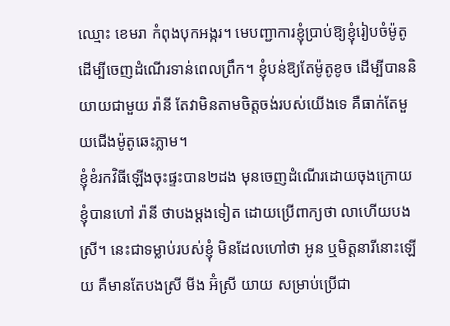ឈ្មោះ ខេមរា កំពុងបុកអង្ករ។ មេបញ្ជាការខ្ញុំប្រាប់ឱ្យខ្ញុំរៀបចំម៉ូតូ ដើម្បីចេញដំណើរទាន់ពេលព្រឹក។ ខ្ញុំបន់ឱ្យតែម៉ូតូខូច ដើម្បីបាននិយាយជាមួយ រ៉ានី តែវាមិនតាមចិត្តចង់របស់យើងទេ គឺធាក់តែមួយជើងម៉ូតូឆេះភ្លាម។
ខ្ញុំខំរកវិធីឡើងចុះផ្ទះបាន២ដង មុនចេញដំណើរដោយចុងក្រោយខ្ញុំបានហៅ រ៉ានី ថាបងម្តងទៀត ដោយប្រើពាក្យថា លាហើយបងស្រី។ នេះជាទម្លាប់របស់ខ្ញុំ មិនដែលហៅថា អូន ឬមិត្តនារីនោះឡើយ គឺមានតែបងស្រី មីង អ៊ំស្រី យាយ សម្រាប់ប្រើជា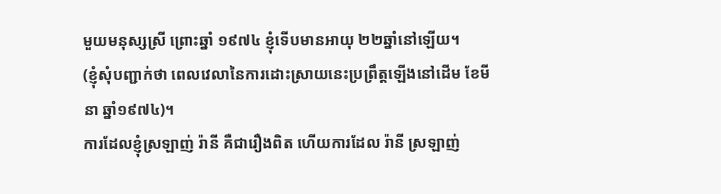មួយមនុស្សស្រី ព្រោះឆ្នាំ ១៩៧៤ ខ្ញុំទើបមានអាយុ ២២ឆ្នាំនៅឡើយ។
(ខ្ញុំសុំបញ្ជាក់ថា ពេលវេលានៃការដោះស្រាយនេះប្រព្រឹត្តឡើងនៅដើម ខែមីនា ឆ្នាំ១៩៧៤)។
ការដែលខ្ញុំស្រឡាញ់ រ៉ានី គឺជារឿងពិត ហើយការដែល រ៉ានី ស្រឡាញ់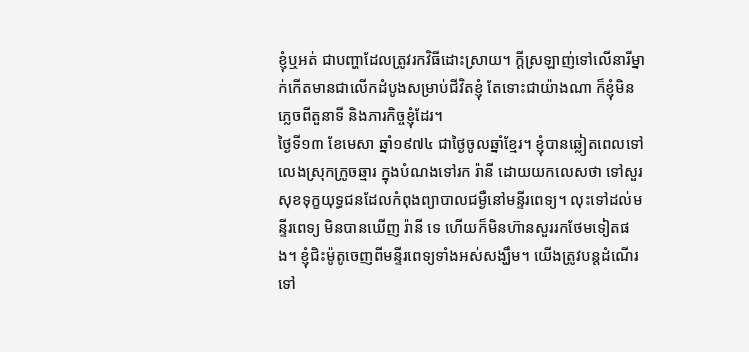ខ្ញុំឬអត់ ជាបញ្ហាដែលត្រូវរកវិធីដោះស្រាយ។ ក្ដីស្រឡាញ់ទៅលើនារីម្នាក់កើតមានជាលើកដំបូងសម្រាប់ជីវិតខ្ញុំ តែទោះជាយ៉ាងណា ក៏ខ្ញុំមិនភ្លេចពីតួនាទី និងភារកិច្ចខ្ញុំដែរ។
ថ្ងៃទី១៣ ខែមេសា ឆ្នាំ១៩៧៤ ជាថ្ងៃចូលឆ្នាំខ្មែរ។ ខ្ញុំបានឆ្លៀតពេលទៅលេងស្រុកក្រូចឆ្មារ ក្នុងបំណងទៅរក រ៉ានី ដោយយកលេសថា ទៅសួរសុខទុក្ខយុទ្ធជនដែលកំពុងព្យាបាលជម្ងឺនៅមន្ទីរពេទ្យ។ លុះទៅដល់មន្ទីរពេទ្យ មិនបានឃើញ រ៉ានី ទេ ហើយក៏មិនហ៊ានសួររកថែមទៀតផង។ ខ្ញុំជិះម៉ូតូចេញពីមន្ទីរពេទ្យទាំងអស់សង្ឃឹម។ យើងត្រូវបន្តដំណើរទៅ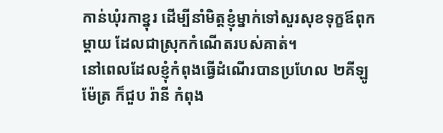កាន់ឃុំរកាខ្នុរ ដើម្បីនាំមិត្តខ្ញុំម្នាក់ទៅសួរសុខទុក្ខឪពុកម្តាយ ដែលជាស្រុកកំណើតរបស់គាត់។
នៅពេលដែលខ្ញុំកំពុងធ្វើដំណើរបានប្រហែល ២គីឡូម៉ែត្រ ក៏ជួប រ៉ានី កំពុង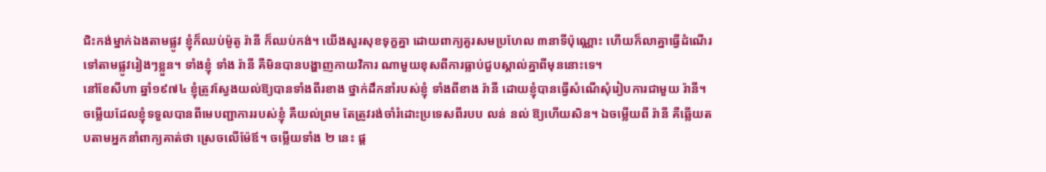ជិះកង់ម្នាក់ឯងតាមផ្លូវ ខ្ញុំក៏ឈប់ម៉ូតូ រ៉ានី ក៏ឈប់កង់។ យើងសួរសុខទុក្ខគ្នា ដោយពាក្យគួរសមប្រហែល ៣នាទីប៉ុណ្ណោះ ហើយក៏លាគ្នាធ្វើដំណើរទៅតាមផ្លូវរៀងៗខ្លួន។ ទាំងខ្ញុំ ទាំង រ៉ានី គឺមិនបានបង្ហាញកាយវិការ ណាមួយខុសពីការធ្លាប់ជួបស្គាល់គ្នាពីមុននោះទេ។
នៅខែសីហា ឆ្នាំ១៩៧៤ ខ្ញុំត្រូវស្វែងយល់ឱ្យបានទាំងពីរខាង ថ្នាក់ដឹកនាំរបស់ខ្ញុំ ទាំងពីខាង រ៉ានី ដោយខ្ញុំបានធ្វើសំណើសុំរៀបការជាមួយ រ៉ានី។ ចម្លើយដែលខ្ញុំទទួលបានពីមេបញ្ជាការរបស់ខ្ញុំ គឺយល់ព្រម តែត្រូវរង់ចាំរំដោះប្រទេសពីរបប លន់ នល់ ឱ្យហើយសិន។ ឯចម្លើយពី រ៉ានី គឺឆ្លើយតបតាមអ្នកនាំពាក្យគាត់ថា ស្រេចលើម៉ែឪ។ ចម្លើយទាំង ២ នេះ ផ្ត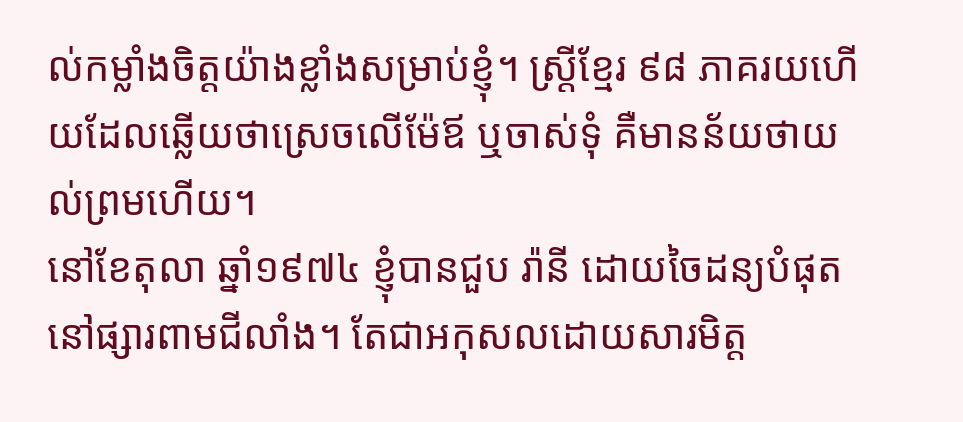ល់កម្លាំងចិត្តយ៉ាងខ្លាំងសម្រាប់ខ្ញុំ។ ស្ត្រីខ្មែរ ៩៨ ភាគរយហើយដែលឆ្លើយថាស្រេចលើម៉ែឪ ឬចាស់ទុំ គឺមានន័យថាយល់ព្រមហើយ។
នៅខែតុលា ឆ្នាំ១៩៧៤ ខ្ញុំបានជួប រ៉ានី ដោយចៃដន្យបំផុតនៅផ្សារពាមជីលាំង។ តែជាអកុសលដោយសារមិត្ត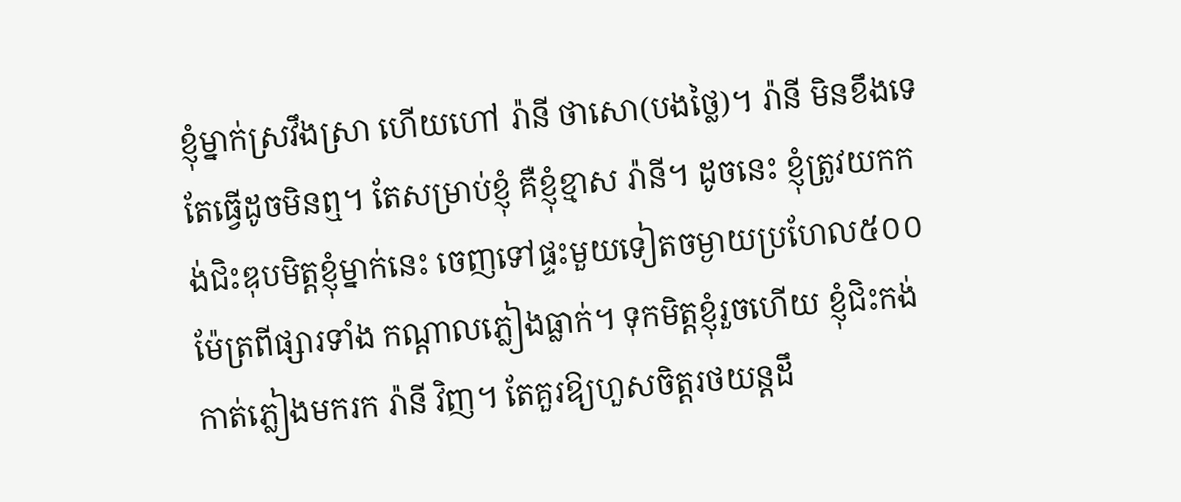ខ្ញុំម្នាក់ស្រវឹងស្រា ហើយហៅ រ៉ានី ថាសោ(បងថ្លៃ)។ រ៉ានី មិនខឹងទេ តែធ្វើដូចមិនឮ។ តែសម្រាប់ខ្ញុំ គឺខ្ញុំខ្មាស រ៉ានី។ ដូចនេះ ខ្ញុំត្រូវយកកង់ជិះឌុបមិត្តខ្ញុំម្នាក់នេះ ចេញទៅផ្ទះមួយទៀតចម្ងាយប្រហែល៥០០ម៉ែត្រពីផ្សារទាំង កណ្តាលភ្លៀងធ្លាក់។ ទុកមិត្តខ្ញុំរួចហើយ ខ្ញុំជិះកង់កាត់ភ្លៀងមករក រ៉ានី វិញ។ តែគួរឱ្យហួសចិត្តរថយន្តដឹ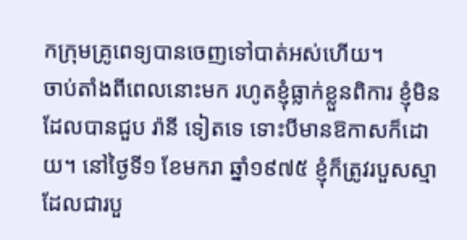កក្រុមគ្រូពេទ្យបានចេញទៅបាត់អស់ហើយ។
ចាប់តាំងពីពេលនោះមក រហូតខ្ញុំធ្លាក់ខ្លួនពិការ ខ្ញុំមិនដែលបានជួប រ៉ានី ទៀតទេ ទោះបីមានឱកាសក៏ដោយ។ នៅថ្ងៃទី១ ខែមករា ឆ្នាំ១៩៧៥ ខ្ញុំក៏ត្រូវរបួសស្មា ដែលជារបួ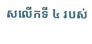សលើកទី ៤ របស់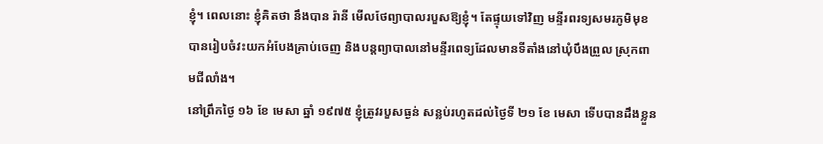ខ្ញុំ។ ពេលនោះ ខ្ញុំគិតថា នឹងបាន រ៉ានី មើលថែព្យាបាលរបួសឱ្យខ្ញុំ។ តែផ្ទុយទៅវិញ មន្ទីរពរទ្យសមរភូមិមុខ បានរៀបចំវះយកអំបែងគ្រាប់ចេញ និងបន្តព្យាបាលនៅមន្ទីរពេទ្យដែលមានទីតាំងនៅឃុំបឹងព្រួល ស្រុកពាមជីលាំង។
នៅព្រឹកថ្ងៃ ១៦ ខែ មេសា ឆ្នាំ ១៩៧៥ ខ្ញុំត្រូវរបួសធ្ងន់ សន្លប់រហូតដល់ថ្ងៃទី ២១ ខែ មេសា ទើបបានដឹងខ្លួន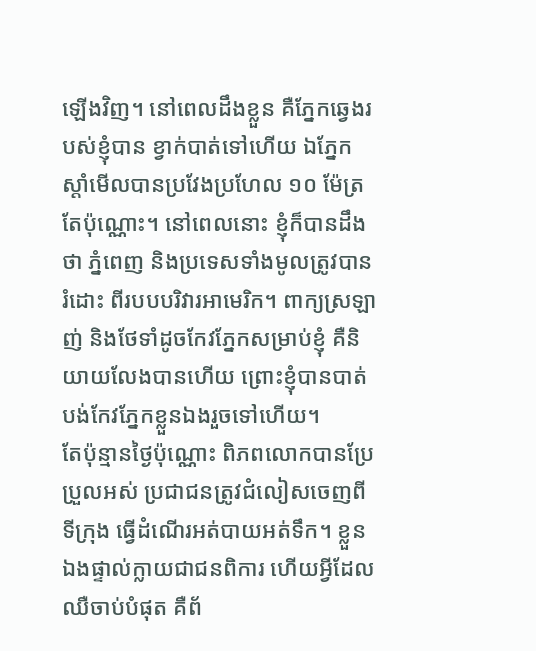ឡើងវិញ។ នៅពេលដឹងខ្លួន គឺភ្នែកឆ្វេងរបស់ខ្ញុំបាន ខ្វាក់បាត់ទៅហើយ ឯភ្នែកស្តាំមើលបានប្រវែងប្រហែល ១០ ម៉ែត្រតែប៉ុណ្ណោះ។ នៅពេលនោះ ខ្ញុំក៏បានដឹងថា ភ្នំពេញ និងប្រទេសទាំងមូលត្រូវបានរំដោះ ពីរបបបរិវារអាមេរិក។ ពាក្យស្រឡាញ់ និងថែទាំដូចកែវភ្នែកសម្រាប់ខ្ញុំ គឺនិយាយលែងបានហើយ ព្រោះខ្ញុំបានបាត់បង់កែវភ្នែកខ្លួនឯងរួចទៅហើយ។
តែប៉ុន្មានថ្ងៃប៉ុណ្ណោះ ពិភពលោកបានប្រែប្រួលអស់ ប្រជាជនត្រូវជំលៀសចេញពីទីក្រុង ធ្វើដំណើរអត់បាយអត់ទឹក។ ខ្លួនឯងផ្ទាល់ក្លាយជាជនពិការ ហើយអ្វីដែលឈឺចាប់បំផុត គឺព័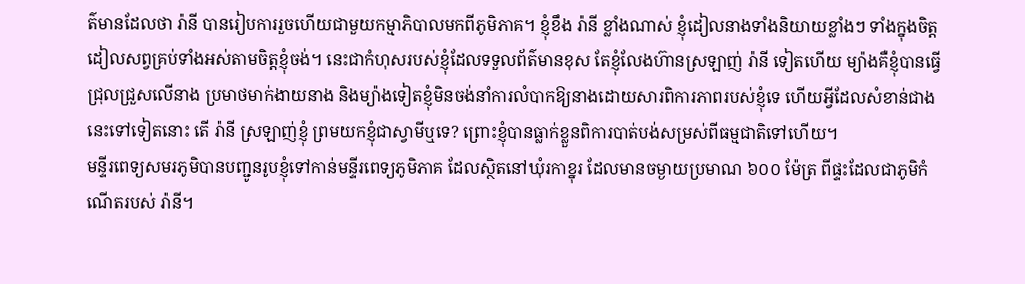ត៌មានដែលថា រ៉ានី បានរៀបការរួចហើយជាមួយកម្មាភិបាលមកពីភូមិភាគ។ ខ្ញុំខឹង រ៉ានី ខ្លាំងណាស់ ខ្ញុំដៀលនាងទាំងនិយាយខ្លាំងៗ ទាំងក្នុងចិត្តដៀលសព្វគ្រប់ទាំងអស់តាមចិត្តខ្ញុំចង់។ នេះជាកំហុសរបស់ខ្ញុំដែលទទួលព័ត៌មានខុស តែខ្ញុំលែងហ៊ានស្រឡាញ់ រ៉ានី ទៀតហើយ ម្យ៉ាងគឺខ្ញុំបានធ្វើជ្រុលជ្រួសលើនាង ប្រមាថមាក់ងាយនាង និងម្យ៉ាងទៀតខ្ញុំមិនចង់នាំការលំបាកឱ្យនាងដោយសារពិការភាពរបស់ខ្ញុំទេ ហើយអ្វីដែលសំខាន់ជាងនេះទៅទៀតនោះ តើ រ៉ានី ស្រឡាញ់ខ្ញុំ ព្រមយកខ្ញុំជាស្វាមីឬទេ? ព្រោះខ្ញុំបានធ្លាក់ខ្លួនពិការបាត់បង់សម្រស់ពីធម្មជាតិទៅហើយ។
មន្ទីរពេទ្យសមរភូមិបានបញ្ជូនរូបខ្ញុំទៅកាន់មន្ទីរពេទ្យភូមិភាគ ដែលស្ថិតនៅឃុំរកាខ្នុរ ដែលមានចម្ងាយប្រមាណ ៦០០ ម៉ែត្រ ពីផ្ទះដែលជាភូមិកំណើតរបស់ រ៉ានី។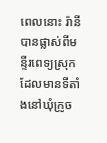ពេលនោះ រ៉ានី បានផ្លាស់ពីមន្ទីរពេទ្យស្រុក ដែលមានទីតាំងនៅឃុំក្រូច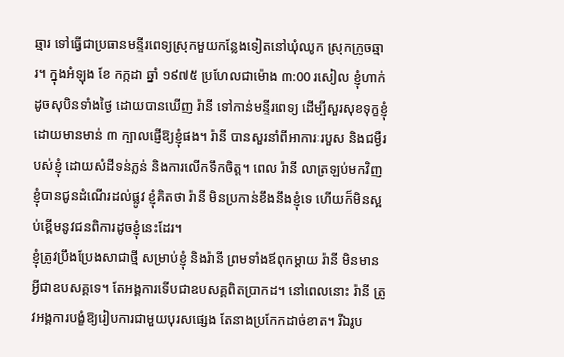ឆ្មារ ទៅធ្វើជាប្រធានមន្ទីរពេទ្យស្រុកមួយកន្លែងទៀតនៅឃុំឈូក ស្រុកក្រូចឆ្មារ។ ក្នុងអំឡុង ខែ កក្កដា ឆ្នាំ ១៩៧៥ ប្រហែលជាម៉ោង ៣:00 រសៀល ខ្ញុំហាក់ដូចសុបិនទាំងថ្ងៃ ដោយបានឃើញ រ៉ានី ទៅកាន់មន្ទីរពេទ្យ ដើម្បីសួរសុខទុក្ខខ្ញុំ ដោយមានមាន់ ៣ ក្បាលផ្ញើឱ្យខ្ញុំផង។ រ៉ានី បានសួរនាំពីអាការៈរបួស និងជម្ងឺរបស់ខ្ញុំ ដោយសំដីទន់ភ្លន់ និងការលើកទឹកចិត្ត។ ពេល រ៉ានី លាត្រឡប់មកវិញ ខ្ញុំបានជូនដំណើរដល់ផ្លូវ ខ្ញុំគិតថា រ៉ានី មិនប្រកាន់ខឹងនឹងខ្ញុំទេ ហើយក៏មិនស្អប់ខ្ពើមនូវជនពិការដូចខ្ញុំនេះដែរ។
ខ្ញុំត្រូវប្រឹងប្រែងសាជាថ្មី សម្រាប់ខ្ញុំ និងរ៉ានី ព្រមទាំងឪពុកម្តាយ រ៉ានី មិនមានអ្វីជាឧបសគ្គទេ។ តែអង្គការទើបជាឧបសគ្គពិតប្រាកដ។ នៅពេលនោះ រ៉ានី ត្រូវអង្គការបង្ខំឱ្យរៀបការជាមួយបុរសផ្សេង តែនាងប្រកែកដាច់ខាត។ រីឯរូប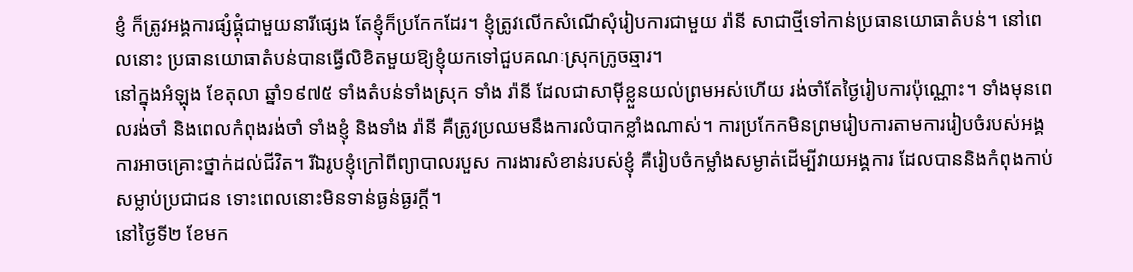ខ្ញំ ក៏ត្រូវអង្គការផ្សំផ្គុំជាមួយនារីផ្សេង តែខ្ញុំក៏ប្រកែកដែរ។ ខ្ញុំត្រូវលើកសំណើសុំរៀបការជាមួយ រ៉ានី សាជាថ្មីទៅកាន់ប្រធានយោធាតំបន់។ នៅពេលនោះ ប្រធានយោធាតំបន់បានធ្វើលិខិតមួយឱ្យខ្ញុំយកទៅជួបគណៈស្រុកក្រូចឆ្មារ។
នៅក្នុងអំឡុង ខែតុលា ឆ្នាំ១៩៧៥ ទាំងតំបន់ទាំងស្រុក ទាំង រ៉ានី ដែលជាសាម៉ីខ្លួនយល់ព្រមអស់ហើយ រង់ចាំតែថ្ងៃរៀបការប៉ុណ្ណោះ។ ទាំងមុនពេលរង់ចាំ និងពេលកំពុងរង់ចាំ ទាំងខ្ញុំ និងទាំង រ៉ានី គឺត្រូវប្រឈមនឹងការលំបាកខ្លាំងណាស់។ ការប្រកែកមិនព្រមរៀបការតាមការរៀបចំរបស់អង្គការអាចគ្រោះថ្នាក់ដល់ជីវិត។ រីឯរូបខ្ញុំក្រៅពីព្យាបាលរបួស ការងារសំខាន់របស់ខ្ញុំ គឺរៀបចំកម្លាំងសម្ងាត់ដើម្បីវាយអង្គការ ដែលបាននិងកំពុងកាប់សម្លាប់ប្រជាជន ទោះពេលនោះមិនទាន់ធ្ងន់ធ្ងរក្តី។
នៅថ្ងៃទី២ ខែមក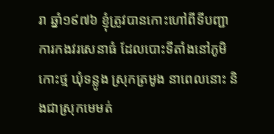រា ឆ្នាំ១៩៧៦ ខ្ញុំត្រូវបានកោះហៅពីទីបញ្ជាការកងវរសេនាធំ ដែលបោះទីតាំងនៅភូមិកោះថ្ម ឃុំទន្លូង ស្រុកត្រមូង នាពេលនោះ និងជាស្រុកមេមត់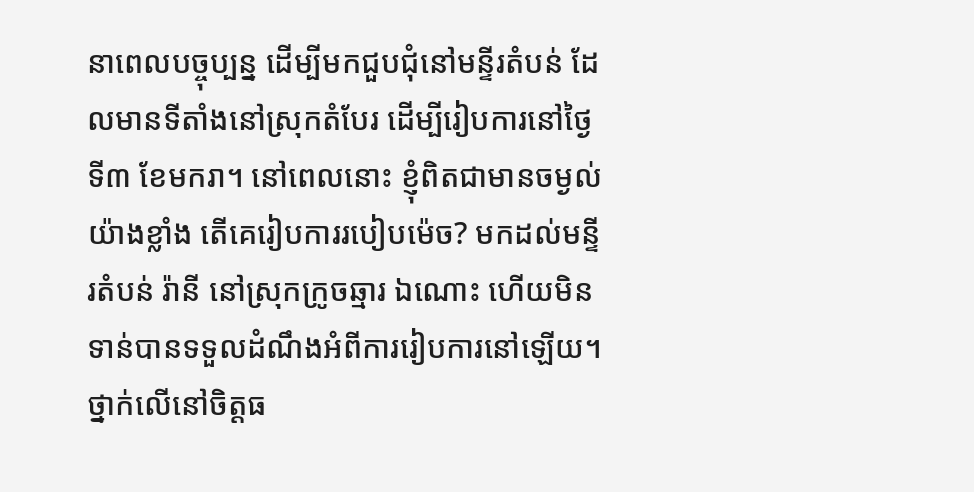នាពេលបច្ចុប្បន្ន ដើម្បីមកជួបជុំនៅមន្ទីរតំបន់ ដែលមានទីតាំងនៅស្រុកតំបែរ ដើម្បីរៀបការនៅថ្ងៃទី៣ ខែមករា។ នៅពេលនោះ ខ្ញុំពិតជាមានចម្ងល់យ៉ាងខ្លាំង តើគេរៀបការរបៀបម៉េច? មកដល់មន្ទីរតំបន់ រ៉ានី នៅស្រុកក្រូចឆ្មារ ឯណោះ ហើយមិនទាន់បានទទួលដំណឹងអំពីការរៀបការនៅឡើយ។ ថ្នាក់លើនៅចិត្តធ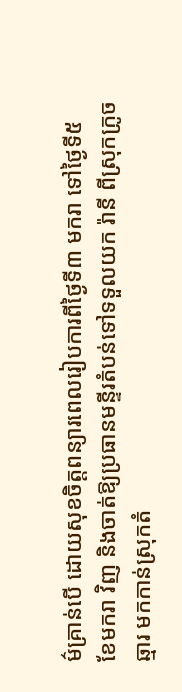ម៌គ្រាន់បើ ដោយសុខចិត្តពន្យារពេលរៀបការពីថ្ងៃទី៣ មករា ទៅថ្ងៃទី៥ ខែមករា វិញ និងចាត់ឱ្យប្រធានមន្ទីរតំបន់ទៅទទួលយក រ៉ានី ពីស្រុកក្រូចឆ្មារ មកកាន់ស្រុកតំ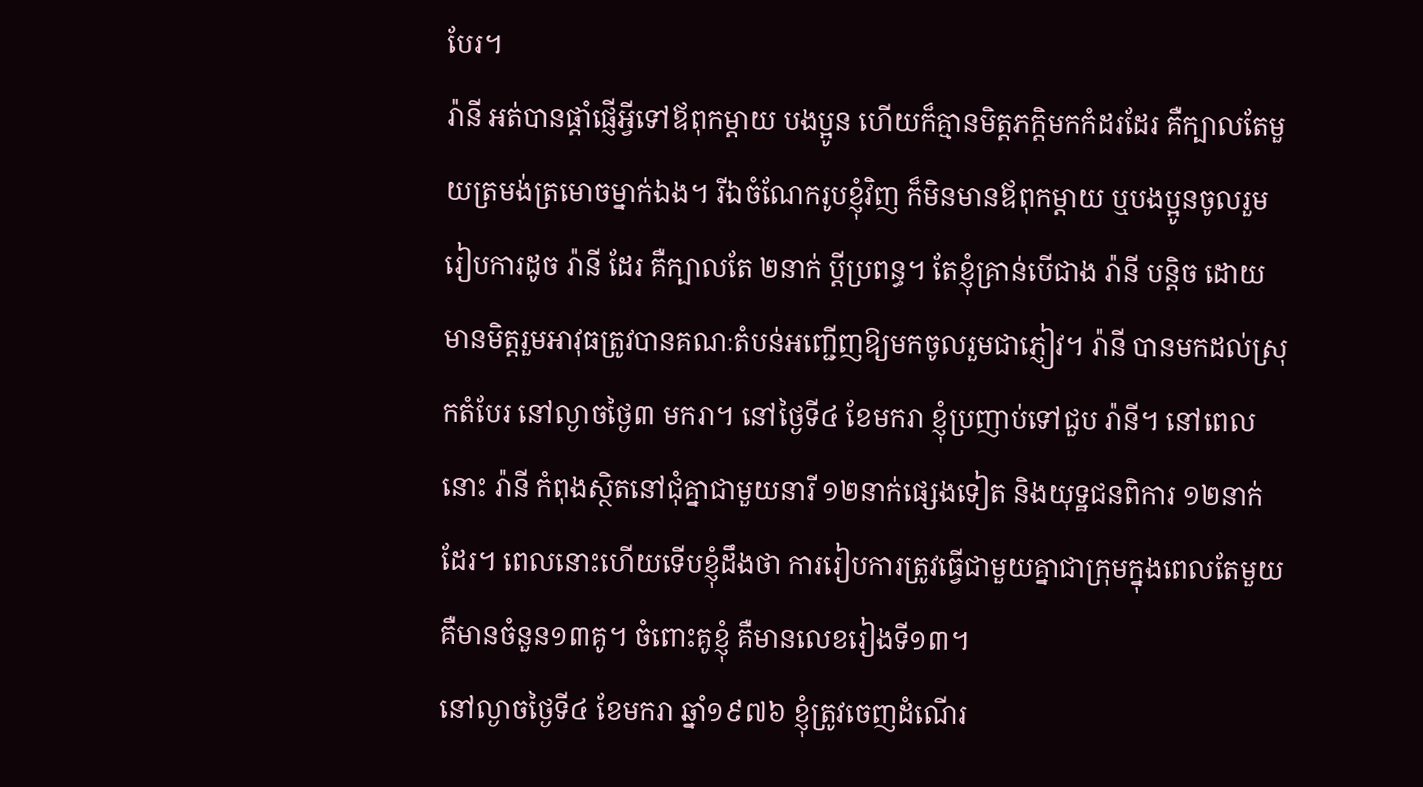បែរ។
រ៉ានី អត់បានផ្តាំផ្ញើអ្វីទៅឪពុកម្តាយ បងប្អូន ហើយក៏គ្មានមិត្តភក្តិមកកំដរដែរ គឺក្បាលតែមួយត្រមង់ត្រមោចម្នាក់ឯង។ រីឯចំណែករូបខ្ញុំវិញ ក៏មិនមានឪពុកម្តាយ ឬបងប្អូនចូលរួមរៀបការដូច រ៉ានី ដែរ គឺក្បាលតែ ២នាក់ ប្តីប្រពន្ធ។ តែខ្ញុំគ្រាន់បើជាង រ៉ានី បន្តិច ដោយមានមិត្តរួមអាវុធត្រូវបានគណៈតំបន់អញ្ជើញឱ្យមកចូលរួមជាភ្ញៀវ។ រ៉ានី បានមកដល់ស្រុកតំបែរ នៅល្ងាចថ្ងៃ៣ មករា។ នៅថ្ងៃទី៤ ខែមករា ខ្ញុំប្រញាប់ទៅជួប រ៉ានី។ នៅពេលនោះ រ៉ានី កំពុងស្ថិតនៅជុំគ្នាជាមួយនារី ១២នាក់ផ្សេងទៀត និងយុទ្ឋជនពិការ ១២នាក់ដែរ។ ពេលនោះហើយទើបខ្ញុំដឹងថា ការរៀបការត្រូវធ្វើជាមួយគ្នាជាក្រុមក្នុងពេលតែមួយ គឺមានចំនួន១៣គូ។ ចំពោះគូខ្ញុំ គឺមានលេខរៀងទី១៣។
នៅល្ងាចថ្ងៃទី៤ ខែមករា ឆ្នាំ១៩៧៦ ខ្ញុំត្រូវចេញដំណើរ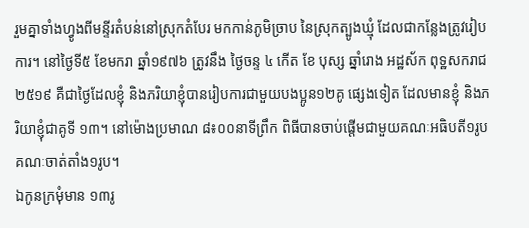រួមគ្នាទាំងហ្វូងពីមន្ទីរតំបន់នៅស្រុកតំបែរ មកកាន់ភូមិច្រាប នៃស្រុកត្បូងឃ្មុំ ដែលជាកន្លែងត្រូវរៀបការ។ នៅថ្ងៃទី៥ ខែមករា ឆ្នាំ១៩៧៦ ត្រូវនឹង ថ្ងៃចន្ទ ៤ កើត ខែ បុស្ស ឆ្នាំរោង អដ្ឋស័ក ពុទ្ឋសករាជ ២៥១៩ គឺជាថ្ងៃដែលខ្ញុំ និងភរិយាខ្ញុំបានរៀបការជាមួយបងប្អូន១២គូ ផ្សេងទៀត ដែលមានខ្ញុំ និងភរិយាខ្ញុំជាគូទី ១៣។ នៅម៉ោងប្រមាណ ៨៖០០នាទីព្រឹក ពិធីបានចាប់ផ្តើមជាមួយគណៈអធិបតី១រូប គណៈចាត់តាំង១រូប។
ឯកូនក្រមុំមាន ១៣រូ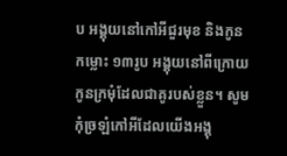ប អង្គុយនៅកៅអីជួរមុខ និងកូនកម្លោះ ១៣រូប អង្គុយនៅពីក្រោយកូនក្រមុំដែលជាគូរបស់ខ្លួន។ សូមកុំច្រឡំកៅអីដែលយើងអង្គុ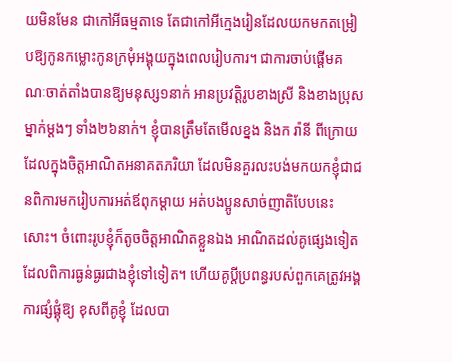យមិនមែន ជាកៅអីធម្មតាទេ តែជាកៅអីក្មេងរៀនដែលយកមកតម្រៀបឱ្យកូនកម្លោះកូនក្រមុំអង្គុយក្នុងពេលរៀបការ។ ជាការចាប់ផ្តើមគណៈចាត់តាំងបានឱ្យមនុស្ស១នាក់ អានប្រវត្តិរូបខាងស្រី និងខាងប្រុសម្នាក់ម្ដងៗ ទាំង២៦នាក់។ ខ្ញុំបានត្រឹមតែមើលខ្នង និងក រ៉ានី ពីក្រោយដែលក្នុងចិត្តអាណិតអនាគតភរិយា ដែលមិនគួរលះបង់មកយកខ្ញុំជាជនពិការមករៀបការអត់ឪពុកម្តាយ អត់បងប្អូនសាច់ញាតិបែបនេះសោះ។ ចំពោះរូបខ្ញុំក៏តូចចិត្តអាណិតខ្លួនឯង អាណិតដល់គូផ្សេងទៀត ដែលពិការធ្ងន់ធ្ងរជាងខ្ញុំទៅទៀត។ ហើយគូប្តីប្រពន្ធរបស់ពួកគេត្រូវអង្គការផ្សំផ្គុំឱ្យ ខុសពីគូខ្ញុំ ដែលបា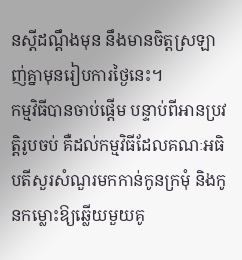នស្ដីដណ្តឹងមុន នឹងមានចិត្តស្រឡាញ់គ្នាមុនរៀបការថ្ងៃនេះ។
កម្មវិធីបានចាប់ផ្តើម បន្ទាប់ពីអានប្រវត្តិរូបចប់ គឺដល់កម្មវិធីដែលគណៈអធិបតីសួរសំណួរមកកាន់កូនក្រមុំ និងកូនកម្លោះឱ្យឆ្លើយមួយគូ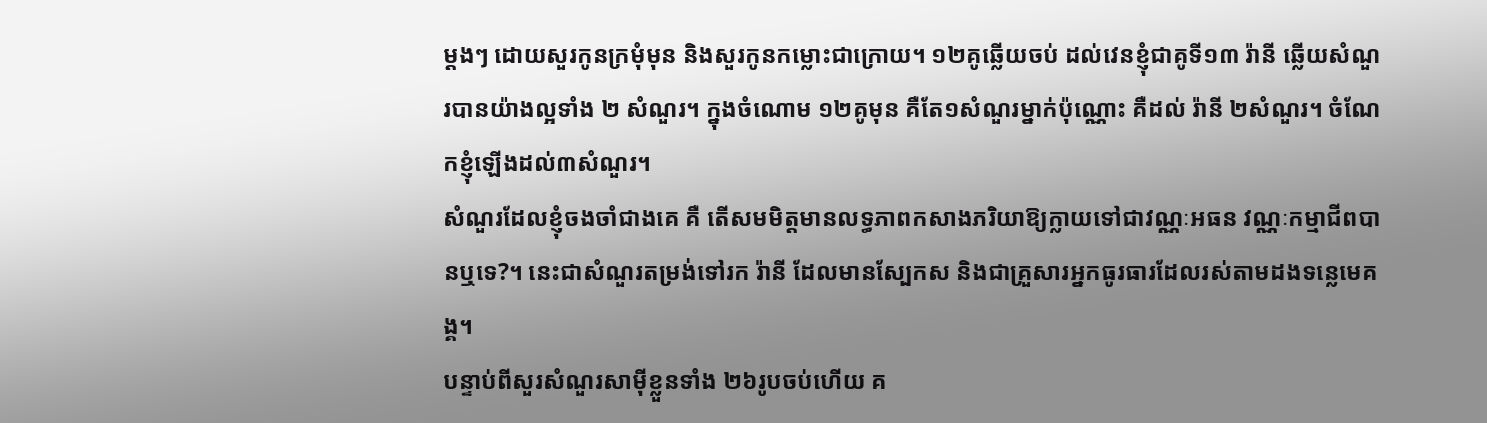ម្ដងៗ ដោយសួរកូនក្រមុំមុន និងសួរកូនកម្លោះជាក្រោយ។ ១២គូឆ្លើយចប់ ដល់វេនខ្ញុំជាគូទី១៣ រ៉ានី ឆ្លើយសំណួរបានយ៉ាងល្អទាំង ២ សំណួរ។ ក្នុងចំណោម ១២គូមុន គឺតែ១សំណួរម្នាក់ប៉ុណ្ណោះ គឺដល់ រ៉ានី ២សំណួរ។ ចំណែកខ្ញុំឡើងដល់៣សំណួរ។
សំណួរដែលខ្ញុំចងចាំជាងគេ គឺ តើសមមិត្តមានលទ្ធភាពកសាងភរិយាឱ្យក្លាយទៅជាវណ្ណៈអធន វណ្ណៈកម្មាជីពបានឬទេ?។ នេះជាសំណួរតម្រង់ទៅរក រ៉ានី ដែលមានស្បែកស និងជាគ្រួសារអ្នកធូរធារដែលរស់តាមដងទន្លេមេគង្គ។
បន្ទាប់ពីសួរសំណួរសាម៉ីខ្លួនទាំង ២៦រូបចប់ហើយ គ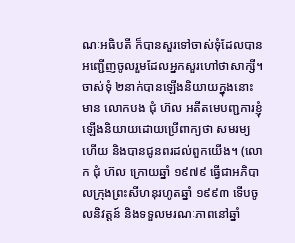ណៈអធិបតី ក៏បានសួរទៅចាស់ទុំដែលបានអញ្ជើញចូលរួមដែលអ្នកសួរហៅថាសាក្សី។ ចាស់ទុំ ២នាក់បានឡើងនិយាយក្នុងនោះមាន លោកបង ជុំ ហ៊ល អតីតមេបញ្ជការខ្ញុំ ឡើងនិយាយដោយប្រើពាក្យថា សមរម្យហើយ និងបានជូនពរដល់ពួកយើង។ (លោក ជុំ ហ៊ល ក្រោយឆ្នាំ ១៩៧៩ ធ្វើជាអភិបាលក្រុងព្រះសីហនុរហូតឆ្នាំ ១៩៩៣ ទើបចូលនិវត្តន៍ និងទទួលមរណៈភាពនៅឆ្នាំ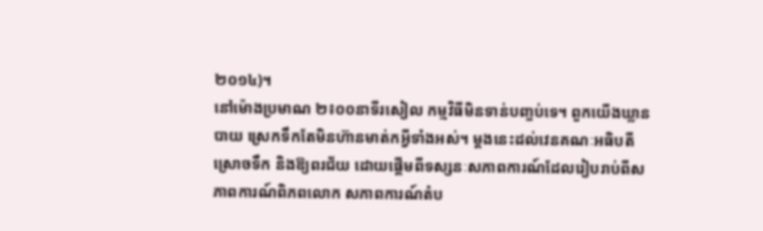២០១៤)។
នៅម៉ោងប្រមាណ ២៖០០នាទីរសៀល កម្មវិធីមិនទាន់បញ្ចប់ទេ។ ពួកយើងឃ្លានបាយ ស្រេកទឹកតែមិនហ៊ានមាត់កអ្វីទាំងអស់។ ម្តងនេះដល់វេនគណៈអធិបតី ស្រោចទឹក និងឱ្យពរជ័យ ដោយផ្តើមពីទស្សនៈសភាពការណ៍ដែលរៀបរាប់ពីសភាពការណ៍ពិភពលោក សភាពការណ៍តំប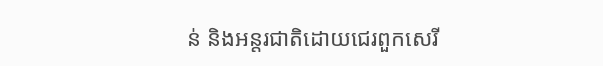ន់ និងអន្តរជាតិដោយជេរពួកសេរី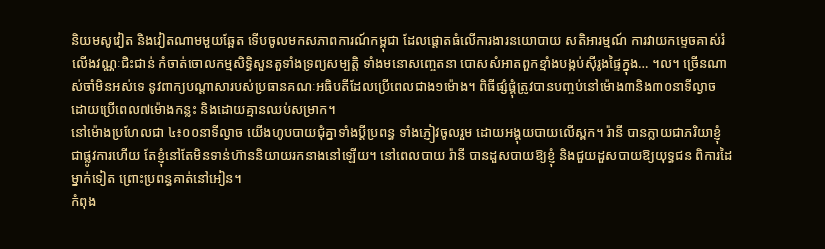និយមសូវៀត និងវៀតណាមមួយឆ្អែត ទើបចូលមកសភាពការណ៍កម្ពុជា ដែលផ្តោតធំលើការងារនយោបាយ សតិអារម្មណ៍ ការវាយកម្ទេចគាស់រំលើងវណ្ណៈជិះជាន់ កំចាត់ចោលកម្មសិទ្ធិសួនតួទាំងទ្រព្យសម្បតិ្ត ទាំងមនោសញ្ចេតនា បោសសំអាតពួកខ្មាំងបង្កប់ស៊ីរូងផ្ទៃក្នុង… ។ល។ ច្រើនណាស់ចាំមិនអស់ទេ នូវពាក្យបណ្តាសារបស់ប្រធានគណៈអធិបតីដែលប្រើពេលជាង១ម៉ោង។ ពិធីផ្សំផ្គុំត្រូវបានបញ្ចប់នៅម៉ោង៣និង៣០នាទីល្ងាច ដោយប្រើពេល៧ម៉ោងកន្លះ និងដោយគ្មានឈប់សម្រាក។
នៅម៉ោងប្រហែលជា ៤៖០០នាទីល្ងាច យើងហូបបាយជុំគ្នាទាំងប្តីប្រពន្ធ ទាំងភ្ញៀវចូលរួម ដោយអង្គុយបាយលើស្ពក។ រ៉ានី បានក្លាយជាភរិយាខ្ញុំជាផ្លូវការហើយ តែខ្ញុំនៅតែមិនទាន់ហ៊ាននិយាយរកនាងនៅឡើយ។ នៅពេលបាយ រ៉ានី បានដួសបាយឱ្យខ្ញុំ និងជួយដួសបាយឱ្យយុទ្ធជន ពិការដៃម្នាក់ទៀត ព្រោះប្រពន្ធគាត់នៅអៀន។
កំពុង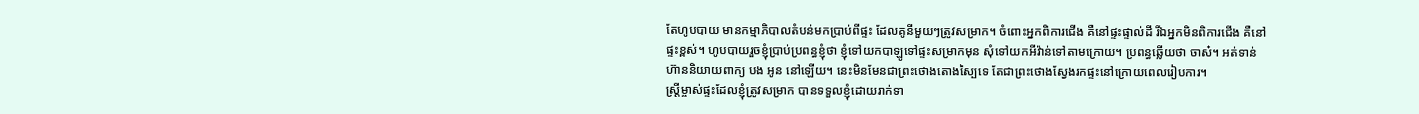តែហូបបាយ មានកម្មាភិបាលតំបន់មកប្រាប់ពីផ្ទះ ដែលគូនីមួយៗត្រូវសម្រាក។ ចំពោះអ្នកពិការជើង គឺនៅផ្ទះផ្ទាល់ដី រីឯអ្នកមិនពិការជើង គឺនៅផ្ទះខ្ពស់។ ហូបបាយរួចខ្ញុំប្រាប់ប្រពន្ធខ្ញុំថា ខ្ញុំទៅយកបាឡូទៅផ្ទះសម្រាកមុន សុំទៅយកអីវ៉ាន់ទៅតាមក្រោយ។ ប្រពន្ធឆ្លើយថា ចាស៎។ អត់ទាន់ហ៊ាននិយាយពាក្យ បង អូន នៅឡើយ។ នេះមិនមែនជាព្រះថោងតោងស្បៃទេ តែជាព្រះថោងស្វែងរកផ្ទះនៅក្រោយពេលរៀបការ។
ស្ត្រីម្ចាស់ផ្ទះដែលខ្ញុំត្រូវសម្រាក បានទទួលខ្ញុំដោយរាក់ទា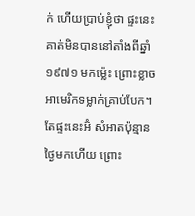ក់ ហើយប្រាប់ខ្ញុំថា ផ្ទះនេះគាត់មិនបាននៅតាំងពីឆ្នាំ ១៩៧១ មកម៉្លេះ ព្រោះខ្លាចអាមេរិកទម្លាក់គ្រាប់បែក។ តែផ្ទះនេះអ៊ំ សំអាតប៉ុន្មានថ្ងៃមកហើយ ព្រោះ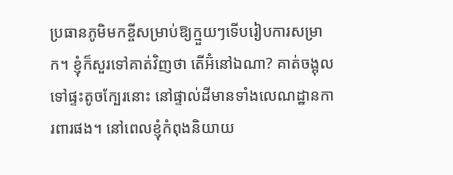ប្រធានភូមិមកខ្ចីសម្រាប់ឱ្យក្មួយៗទើបរៀបការសម្រាក។ ខ្ញុំក៏សួរទៅគាត់វិញថា តើអ៊ំនៅឯណា? គាត់ចង្អុលទៅផ្ទះតូចក្បែរនោះ នៅផ្ទាល់ដីមានទាំងលេណដ្ឋានការពារផង។ នៅពេលខ្ញុំកំពុងនិយាយ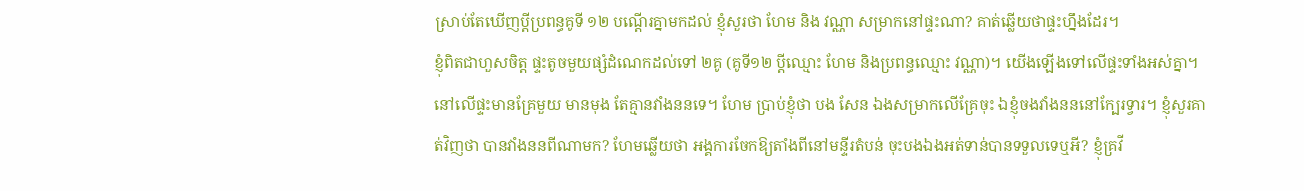ស្រាប់តែឃើញប្តីប្រពន្ធគូទី ១២ បណ្តើរគ្នាមកដល់ ខ្ញុំសួរថា ហែម និង វណ្ណា សម្រាកនៅផ្ទះណា? គាត់ឆ្លើយថាផ្ទះហ្នឹងដែរ។
ខ្ញុំពិតជាហួសចិត្ត ផ្ទះតូចមួយផ្សំដំណេកដល់ទៅ ២គូ (គូទី១២ ប្តីឈ្មោះ ហែម និងប្រពន្ធឈ្មោះ វណ្ណា)។ យើងឡើងទៅលើផ្ទះទាំងអស់គ្នា។ នៅលើផ្ទះមានគ្រែមួយ មានមុង តែគ្មានវាំងននទេ។ ហែម ប្រាប់ខ្ញុំថា បង សែន ឯងសម្រាកលើគ្រែចុះ ឯខ្ញុំចងវាំងនននៅក្បែរទ្វារ។ ខ្ញុំសួរគាត់វិញថា បានវាំងននពីណាមក? ហែមឆ្លើយថា អង្គការចែកឱ្យតាំងពីនៅមន្ទីរតំបន់ ចុះបងឯងអត់ទាន់បានទទួលទេឬអី? ខ្ញុំគ្រវី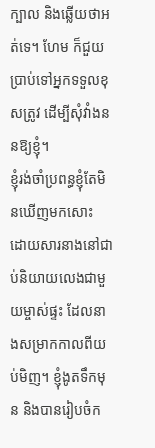ក្បាល និងឆ្លើយថាអត់ទេ។ ហែម ក៏ជួយប្រាប់ទៅអ្នកទទួលខុសត្រូវ ដើម្បីសុំវាំងននឱ្យខ្ញុំ។
ខ្ញុំរង់ចាំប្រពន្ធខ្ញុំតែមិនឃើញមកសោះ ដោយសារនាងនៅជាប់និយាយលេងជាមួយម្ចាស់ផ្ទះ ដែលនាងសម្រាកកាលពីយប់មិញ។ ខ្ញុំងូតទឹកមុន និងបានរៀបចំក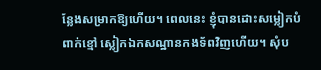ន្លែងសម្រាកឱ្យហើយ។ ពេលនេះ ខ្ញុំបានដោះសម្លៀកបំពាក់ខ្មៅ ស្លៀកឯកសណ្ឋានកងទ័ពវិញហើយ។ សុំប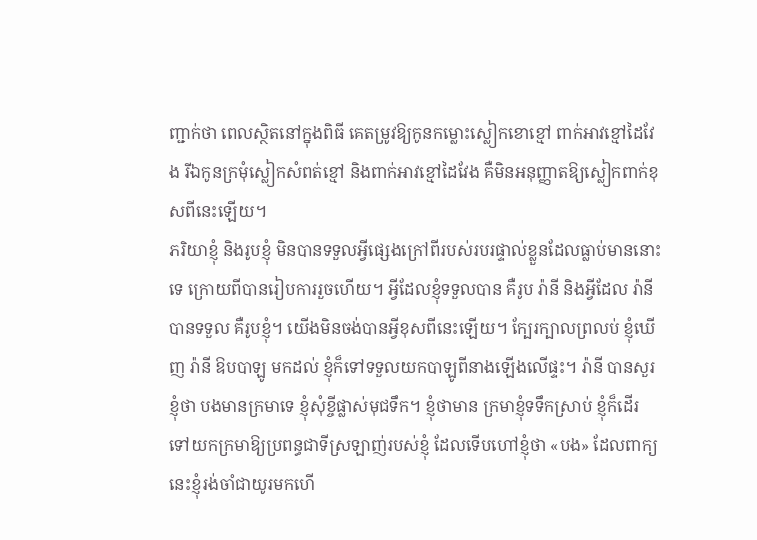ញ្ជាក់ថា ពេលស្ថិតនៅក្នុងពិធី គេតម្រូវឱ្យកូនកម្លោះស្លៀកខោខ្មៅ ពាក់អាវខ្មៅដៃវែង រីឯកូនក្រមុំស្លៀកសំពត់ខ្មៅ និងពាក់អាវខ្មៅដៃវែង គឺមិនអនុញ្ញាតឱ្យស្លៀកពាក់ខុសពីនេះឡើយ។
ភរិយាខ្ញុំ និងរូបខ្ញុំ មិនបានទទួលអ្វីផ្សេងក្រៅពីរបស់របរផ្ទាល់ខ្លួនដែលធ្លាប់មាននោះទេ ក្រោយពីបានរៀបការរួចហើយ។ អ្វីដែលខ្ញុំទទួលបាន គឺរូប រ៉ានី និងអ្វីដែល រ៉ានី បានទទួល គឺរូបខ្ញុំ។ យើងមិនចង់បានអ្វីខុសពីនេះឡើយ។ ក្បែរក្បាលព្រលប់ ខ្ញុំឃើញ រ៉ានី ឱបបាឡូ មកដល់ ខ្ញុំក៏ទៅទទួលយកបាឡូពីនាងឡើងលើផ្ទះ។ រ៉ានី បានសួរខ្ញុំថា បងមានក្រមាទេ ខ្ញុំសុំខ្ចីផ្លាស់មុជទឹក។ ខ្ញុំថាមាន ក្រមាខ្ញុំទទឹកស្រាប់ ខ្ញុំក៏ដើរទៅយកក្រមាឱ្យប្រពន្ធជាទីស្រឡាញ់របស់ខ្ញុំ ដែលទើបហៅខ្ញុំថា «បង» ដែលពាក្យនេះខ្ញុំរង់ចាំជាយូរមកហើ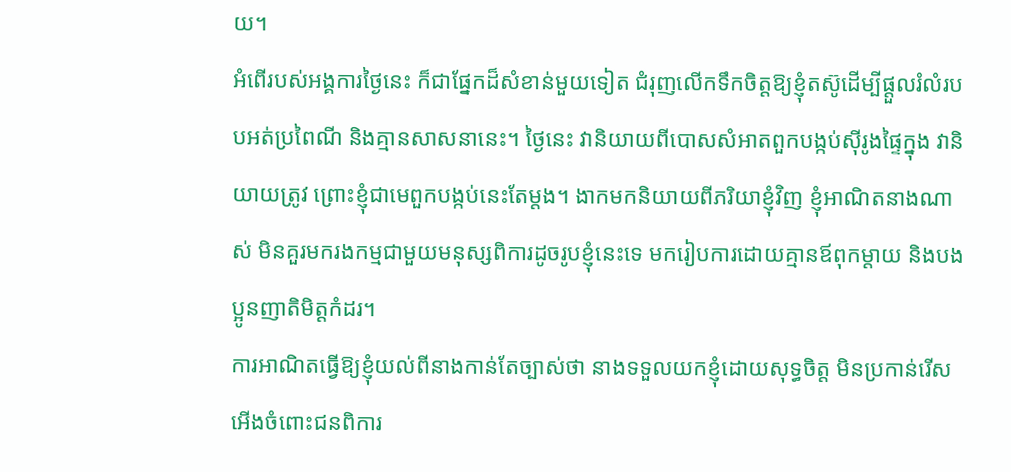យ។
អំពើរបស់អង្គការថ្ងៃនេះ ក៏ជាផ្នែកដ៏សំខាន់មួយទៀត ជំរុញលើកទឹកចិត្តឱ្យខ្ញុំតស៊ូដើម្បីផ្តួលរំលំរបបអត់ប្រពៃណី និងគ្មានសាសនានេះ។ ថ្ងៃនេះ វានិយាយពីបោសសំអាតពួកបង្កប់ស៊ីរូងផ្ទៃក្នុង វានិយាយត្រូវ ព្រោះខ្ញុំជាមេពួកបង្កប់នេះតែម្តង។ ងាកមកនិយាយពីភរិយាខ្ញុំវិញ ខ្ញុំអាណិតនាងណាស់ មិនគួរមករងកម្មជាមួយមនុស្សពិការដូចរូបខ្ញុំនេះទេ មករៀបការដោយគ្មានឪពុកម្តាយ និងបងប្អូនញាតិមិត្តកំដរ។
ការអាណិតធ្វើឱ្យខ្ញុំយល់ពីនាងកាន់តែច្បាស់ថា នាងទទួលយកខ្ញុំដោយសុទ្ធចិត្ត មិនប្រកាន់រើសអើងចំពោះជនពិការ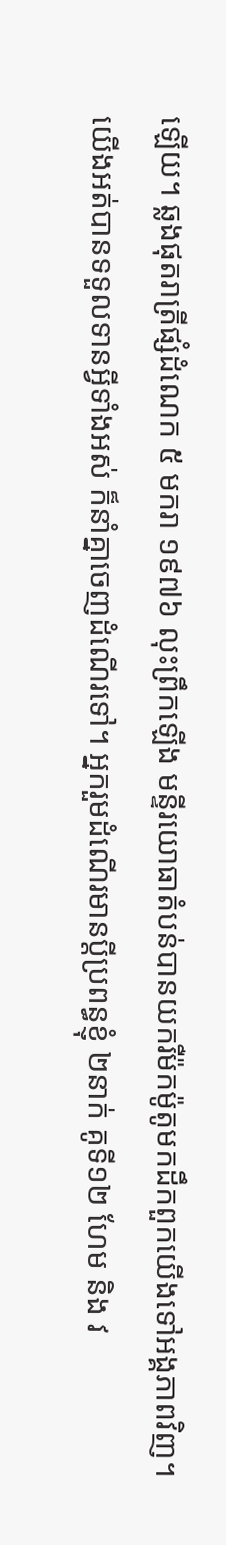ឡើយ។ ឆ្លងផុតរាត្រីផ្សំដំណេក ៥ មករា ១៩៧៦ លុះព្រឹកឡើង មន្ទីរយោធាតំបន់បានយករឺម៉កម៉ូតូមកដឹកពួកយើងទៅអង្គភាពវិញ។
យើងអត់បានទទួលទានអ្វីទាំងអស់ ក៏នាំគ្នាចេញដំណើរទៅ។ អ្នករួមដំណើរមានប្តីប្រពន្ធខ្ញុំ ២នាក់ គូទី១២ ហែម និង វ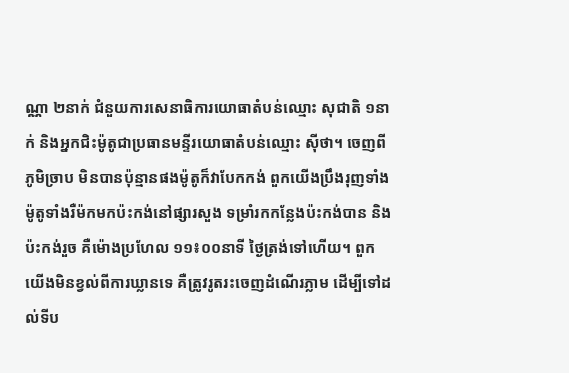ណ្ណា ២នាក់ ជំនួយការសេនាធិការយោធាតំបន់ឈ្មោះ សុជាតិ ១នាក់ និងអ្នកជិះម៉ូតូជាប្រធានមន្ទីរយោធាតំបន់ឈ្មោះ ស៊ីថា។ ចេញពីភូមិច្រាប មិនបានប៉ុន្មានផងម៉ូតូក៏វាបែកកង់ ពួកយើងប្រឹងរុញទាំងម៉ូតូទាំងរឺម៉កមកប៉ះកង់នៅផ្សារសួង ទម្រាំរកកន្លែងប៉ះកង់បាន និងប៉ះកង់រួច គឺម៉ោងប្រហែល ១១៖០០នាទី ថ្ងៃត្រង់ទៅហើយ។ ពួកយើងមិនខ្វល់ពីការឃ្លានទេ គឺត្រូវរូតរះចេញដំណើរភ្លាម ដើម្បីទៅដល់ទីប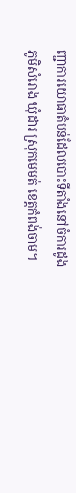ញ្ជាការយោធាតំបន់ដែលបោះទីតាំងនៅចំការដូង ភូមិសំរោង ឃុំដារ ស្រុកមេមត់ ខេត្តកំពង់ចាម។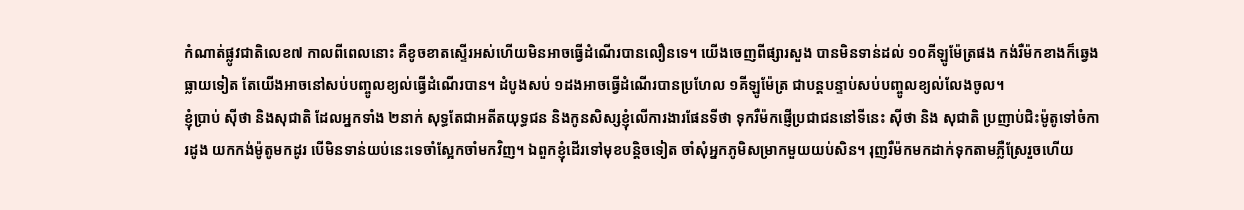កំណាត់ផ្លូវជាតិលេខ៧ កាលពីពេលនោះ គឺខូចខាតស្ទើរអស់ហើយមិនអាចធ្វើដំណើរបានលឿនទេ។ យើងចេញពីផ្សារសួង បានមិនទាន់ដល់ ១០គីឡូម៉ែត្រផង កង់រឺម៉កខាងក៏ឆ្វេងធ្លាយទៀត តែយើងអាចនៅសប់បញ្ចូលខ្យល់ធ្វើដំណើរបាន។ ដំបូងសប់ ១ដងអាចធ្វើដំណើរបានប្រហែល ១គីឡូម៉ែត្រ ជាបន្តបន្ទាប់សប់បញ្ចូលខ្យល់លែងចូល។
ខ្ញុំប្រាប់ ស៊ីថា និងសុជាតិ ដែលអ្នកទាំង ២នាក់ សុទ្ធតែជាអតីតយុទ្ធជន និងកូនសិស្សខ្ញុំលើការងារផែនទីថា ទុករឺម៉កផ្ញើប្រជាជននៅទីនេះ ស៊ីថា និង សុជាតិ ប្រញាប់ជិះម៉ូតូទៅចំការដូង យកកង់ម៉ូតូមកដូរ បើមិនទាន់យប់នេះទេចាំស្អែកចាំមកវិញ។ ឯពួកខ្ញុំដើរទៅមុខបន្តិចទៀត ចាំសុំអ្នកភូមិសម្រាកមួយយប់សិន។ រុញរឺម៉កមកដាក់ទុកតាមភ្លឺស្រែរួចហើយ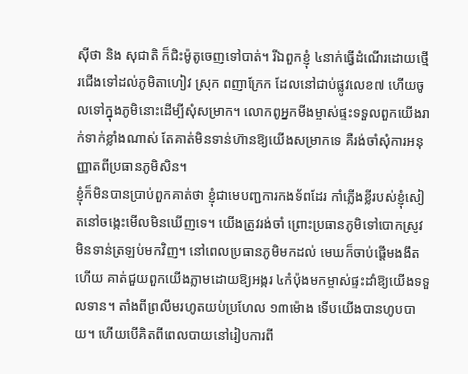ស៊ីថា និង សុជាតិ ក៏ជិះម៉ូតូចេញទៅបាត់។ រីឯពួកខ្ញុំ ៤នាក់ធ្វើដំណើរដោយថ្មើរជើងទៅដល់ភូមិតាហៀវ ស្រុក ពញាក្រែក ដែលនៅជាប់ផ្លូវលេខ៧ ហើយចូលទៅក្នុងភូមិនោះដើម្បីសុំសម្រាក។ លោកពូអ្នកមីងម្ចាស់ផ្ទះទទួលពួកយើងរាក់ទាក់ខ្លាំងណាស់ តែគាត់មិនទាន់ហ៊ានឱ្យយើងសម្រាកទេ គឺរង់ចាំសុំការអនុញ្ញាតពីប្រធានភូមិសិន។
ខ្ញុំក៏មិនបានប្រាប់ពួកគាត់ថា ខ្ញុំជាមេបញ្ជការកងទ័ពដែរ កាំភ្លើងខ្លីរបស់ខ្ញុំសៀតនៅចង្កេះមើលមិនឃើញទេ។ យើងត្រូវរង់ចាំ ព្រោះប្រធានភូមិទៅបោកស្រូវមិនទាន់ត្រឡប់មកវិញ។ នៅពេលប្រធានភូមិមកដល់ មេឃក៏ចាប់ផ្តើមងងឹតហើយ គាត់ជួយពួកយើងភ្លាមដោយឱ្យអង្ករ ៤កំប៉ុងមកម្ចាស់ផ្ទះដាំឱ្យយើងទទួលទាន។ តាំងពីព្រលឹមរហូតយប់ប្រហែល ១៣ម៉ោង ទើបយើងបានហូបបាយ។ ហើយបើគិតពីពេលបាយនៅរៀបការពី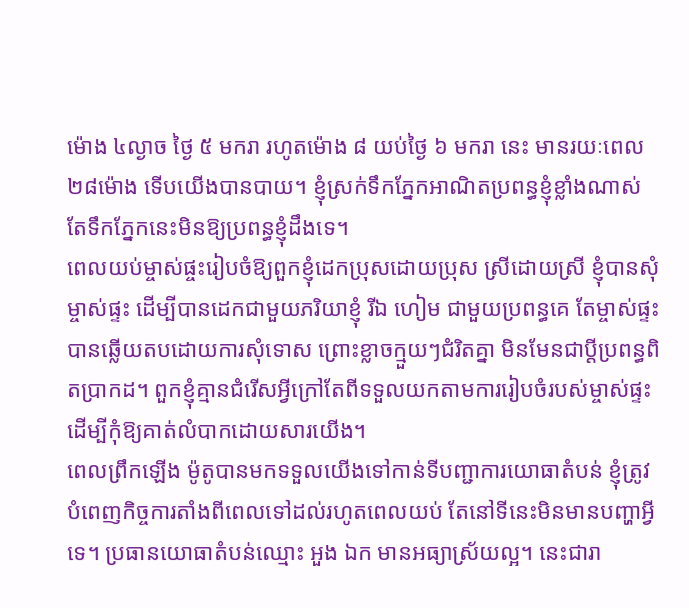ម៉ោង ៤ល្ងាច ថ្ងៃ ៥ មករា រហូតម៉ោង ៨ យប់ថ្ងៃ ៦ មករា នេះ មានរយៈពេល ២៨ម៉ោង ទើបយើងបានបាយ។ ខ្ញុំស្រក់ទឹកភ្នែកអាណិតប្រពន្ធខ្ញុំខ្លាំងណាស់ តែទឹកភ្នែកនេះមិនឱ្យប្រពន្ធខ្ញុំដឹងទេ។
ពេលយប់ម្ចាស់ផ្ចះរៀបចំឱ្យពួកខ្ញុំដេកប្រុសដោយប្រុស ស្រីដោយស្រី ខ្ញុំបានសុំម្ចាស់ផ្ទះ ដើម្បីបានដេកជាមួយភរិយាខ្ញុំ រីឯ ហៀម ជាមួយប្រពន្ធគេ តែម្ចាស់ផ្ទះបានឆ្លើយតបដោយការសុំទោស ព្រោះខ្លាចក្មួយៗជំរិតគ្នា មិនមែនជាប្តីប្រពន្ធពិតប្រាកដ។ ពួកខ្ញុំគ្មានជំរើសអ្វីក្រៅតែពីទទួលយកតាមការរៀបចំរបស់ម្ចាស់ផ្ទះ ដើម្បីកុំឱ្យគាត់លំបាកដោយសារយើង។
ពេលព្រឹកឡើង ម៉ូតូបានមកទទួលយើងទៅកាន់ទីបញ្ជាការយោធាតំបន់ ខ្ញុំត្រូវបំពេញកិច្ចការតាំងពីពេលទៅដល់រហូតពេលយប់ តែនៅទីនេះមិនមានបញ្ហាអ្វីទេ។ ប្រធានយោធាតំបន់ឈ្មោះ អួង ឯក មានអធ្យាស្រ័យល្អ។ នេះជារា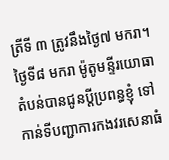ត្រីទី ៣ ត្រូវនឹងថ្ងៃ៧ មករា។ ថ្ងៃទី៨ មករា ម៉ូតូមន្ទីរយោធាតំបន់បានជូនប្តីប្រពន្ធខ្ញុំ ទៅកាន់ទីបញ្ជាការកងវរសេនាធំ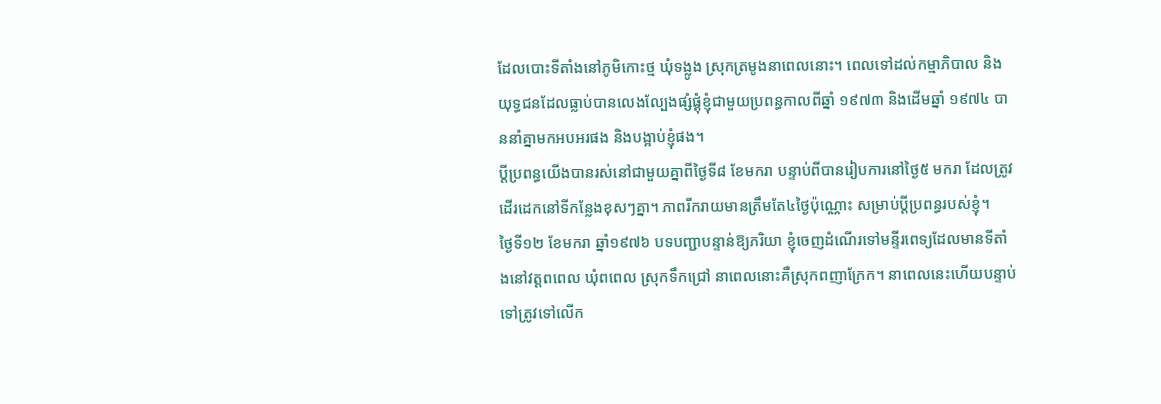ដែលបោះទីតាំងនៅភូមិកោះថ្ម ឃុំទង្លូង ស្រុកត្រមូងនាពេលនោះ។ ពេលទៅដល់កម្មាភិបាល និងយុទ្ធជនដែលធ្លាប់បានលេងល្បែងផ្សំផ្គុំខ្ញុំជាមួយប្រពន្ធកាលពីឆ្នាំ ១៩៧៣ និងដើមឆ្នាំ ១៩៧៤ បាននាំគ្នាមកអបអរផង និងបង្អាប់ខ្ញុំផង។
ប្តីប្រពន្ធយើងបានរស់នៅជាមួយគ្នាពីថ្ងៃទី៨ ខែមករា បន្ទាប់ពីបានរៀបការនៅថ្ងៃ៥ មករា ដែលត្រូវដើរដេកនៅទីកន្លែងខុសៗគ្នា។ ភាពរីករាយមានត្រឹមតែ៤ថ្ងៃប៉ុណ្ណោះ សម្រាប់ប្តីប្រពន្ធរបស់ខ្ញុំ។
ថ្ងៃទី១២ ខែមករា ឆ្នាំ១៩៧៦ បទបញ្ជាបន្ទាន់ឱ្យភរិយា ខ្ញុំចេញដំណើរទៅមន្ទីរពេទ្យដែលមានទីតាំងនៅវត្តពពេល ឃុំពពេល ស្រុកទឹកជ្រៅ នាពេលនោះគឺស្រុកពញាក្រែក។ នាពេលនេះហើយបន្ទាប់ទៅត្រូវទៅលើក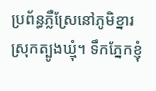ប្រព័ន្ធភ្លឺស្រែនៅភូមិខ្នារ ស្រុកត្បូងឃ្មុំ។ ទឹកភ្នែកខ្ញុំ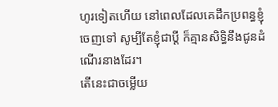ហូរទៀតហើយ នៅពេលដែលគេដឹកប្រពន្ធខ្ញុំចេញទៅ សូម្បីតែខ្ញុំជាប្តី ក៏គ្មានសិទ្ធិនឹងជូនដំណើរនាងដែរ។
តើនេះជាចម្លើយ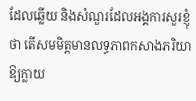ដែលឆ្លើយ និងសំណួរដែលអង្គការសួរខ្ញុំថា តើសមមិត្តមានលទ្ធភាពកសាងភរិយាឱ្យក្លាយ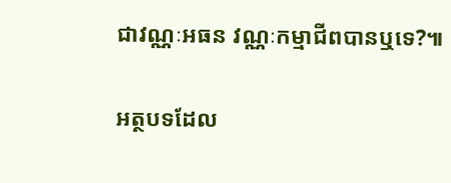ជាវណ្ណៈអធន វណ្ណៈកម្មាជីពបានឬទេ?៕

អត្ថបទដែល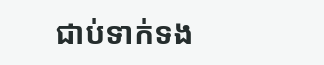ជាប់ទាក់ទង